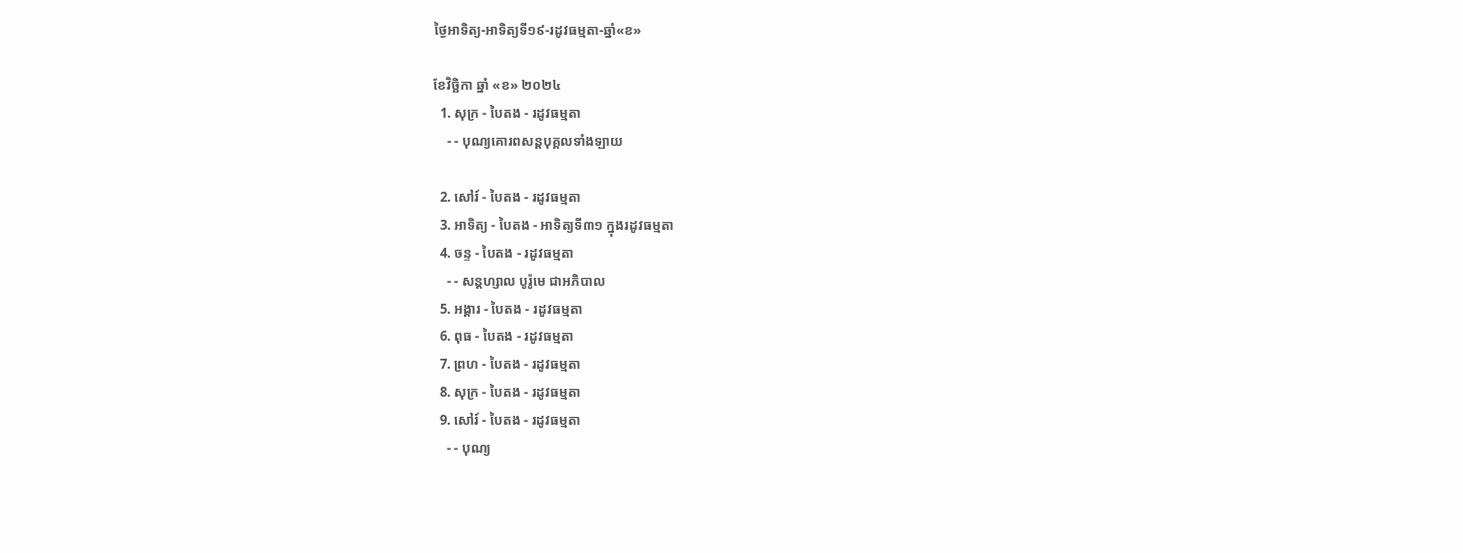ថ្ងៃអាទិត្យ-អាទិត្យទី១៩-រដូវធម្មតា-ឆ្នាំ«ខ»

ខែវិច្ឆិកា ឆ្នាំ «ខ» ២០២៤
  1. សុក្រ - បៃតង - រដូវធម្មតា
    - - បុណ្យគោរពសន្ដបុគ្គលទាំងឡាយ

  2. សៅរ៍ - បៃតង - រដូវធម្មតា
  3. អាទិត្យ - បៃតង - អាទិត្យទី៣១ ក្នុងរដូវធម្មតា
  4. ចន្ទ - បៃតង - រដូវធម្មតា
    - - សន្ដហ្សាល បូរ៉ូមេ ជាអភិបាល
  5. អង្គារ - បៃតង - រដូវធម្មតា
  6. ពុធ - បៃតង - រដូវធម្មតា
  7. ព្រហ - បៃតង - រដូវធម្មតា
  8. សុក្រ - បៃតង - រដូវធម្មតា
  9. សៅរ៍ - បៃតង - រដូវធម្មតា
    - - បុណ្យ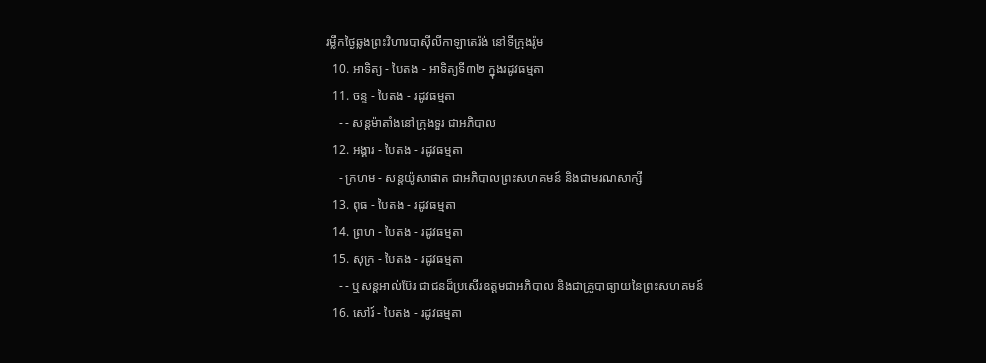រម្លឹកថ្ងៃឆ្លងព្រះវិហារបាស៊ីលីកាឡាតេរ៉ង់ នៅទីក្រុងរ៉ូម
  10. អាទិត្យ - បៃតង - អាទិត្យទី៣២ ក្នុងរដូវធម្មតា
  11. ចន្ទ - បៃតង - រដូវធម្មតា
    - - សន្ដម៉ាតាំងនៅក្រុងទួរ ជាអភិបាល
  12. អង្គារ - បៃតង - រដូវធម្មតា
    - ក្រហម - សន្ដយ៉ូសាផាត ជាអភិបាលព្រះសហគមន៍ និងជាមរណសាក្សី
  13. ពុធ - បៃតង - រដូវធម្មតា
  14. ព្រហ - បៃតង - រដូវធម្មតា
  15. សុក្រ - បៃតង - រដូវធម្មតា
    - - ឬសន្ដអាល់ប៊ែរ ជាជនដ៏ប្រសើរឧត្ដមជាអភិបាល និងជាគ្រូបាធ្យាយនៃព្រះសហគមន៍
  16. សៅរ៍ - បៃតង - រដូវធម្មតា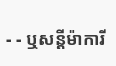- - ឬសន្ដីម៉ាការី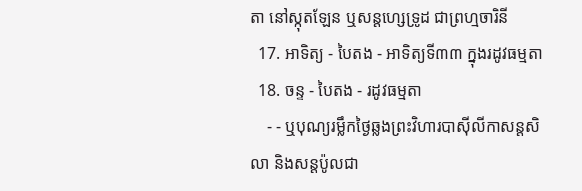តា នៅស្កុតឡែន ឬសន្ដហ្សេទ្រូដ ជាព្រហ្មចារិនី
  17. អាទិត្យ - បៃតង - អាទិត្យទី៣៣ ក្នុងរដូវធម្មតា
  18. ចន្ទ - បៃតង - រដូវធម្មតា
    - - ឬបុណ្យរម្លឹកថ្ងៃឆ្លងព្រះវិហារបាស៊ីលីកាសន្ដសិលា និងសន្ដប៉ូលជា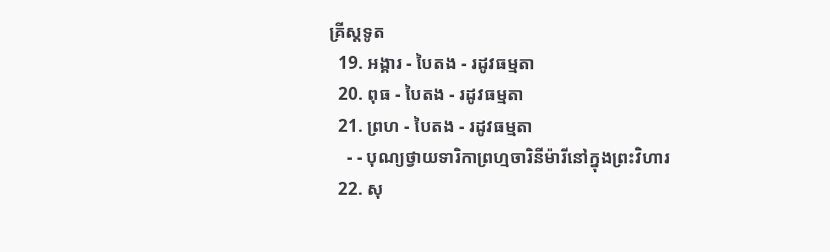គ្រីស្ដទូត
  19. អង្គារ - បៃតង - រដូវធម្មតា
  20. ពុធ - បៃតង - រដូវធម្មតា
  21. ព្រហ - បៃតង - រដូវធម្មតា
    - - បុណ្យថ្វាយទារិកាព្រហ្មចារិនីម៉ារីនៅក្នុងព្រះវិហារ
  22. សុ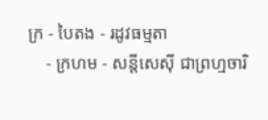ក្រ - បៃតង - រដូវធម្មតា
    - ក្រហម - សន្ដីសេស៊ី ជាព្រហ្មចារិ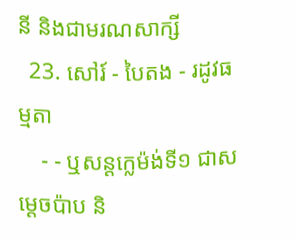នី និងជាមរណសាក្សី
  23. សៅរ៍ - បៃតង - រដូវធម្មតា
    - - ឬសន្ដក្លេម៉ង់ទី១ ជាសម្ដេចប៉ាប និ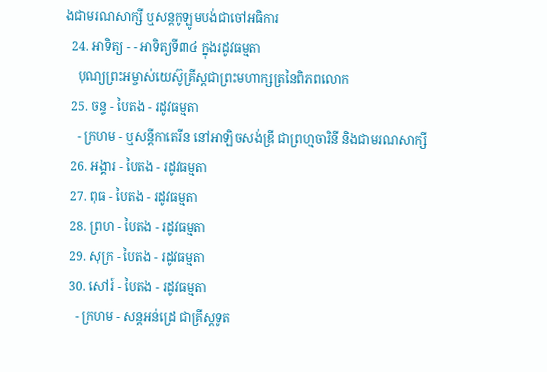ងជាមរណសាក្សី ឬសន្ដកូឡូមបង់ជាចៅអធិការ
  24. អាទិត្យ - - អាទិត្យទី៣៤ ក្នុងរដូវធម្មតា
    បុណ្យព្រះអម្ចាស់យេស៊ូគ្រីស្ដជាព្រះមហាក្សត្រនៃពិភពលោក
  25. ចន្ទ - បៃតង - រដូវធម្មតា
    - ក្រហម - ឬសន្ដីកាតេរីន នៅអាឡិចសង់ឌ្រី ជាព្រហ្មចារិនី និងជាមរណសាក្សី
  26. អង្គារ - បៃតង - រដូវធម្មតា
  27. ពុធ - បៃតង - រដូវធម្មតា
  28. ព្រហ - បៃតង - រដូវធម្មតា
  29. សុក្រ - បៃតង - រដូវធម្មតា
  30. សៅរ៍ - បៃតង - រដូវធម្មតា
    - ក្រហម - សន្ដអន់ដ្រេ ជាគ្រីស្ដទូត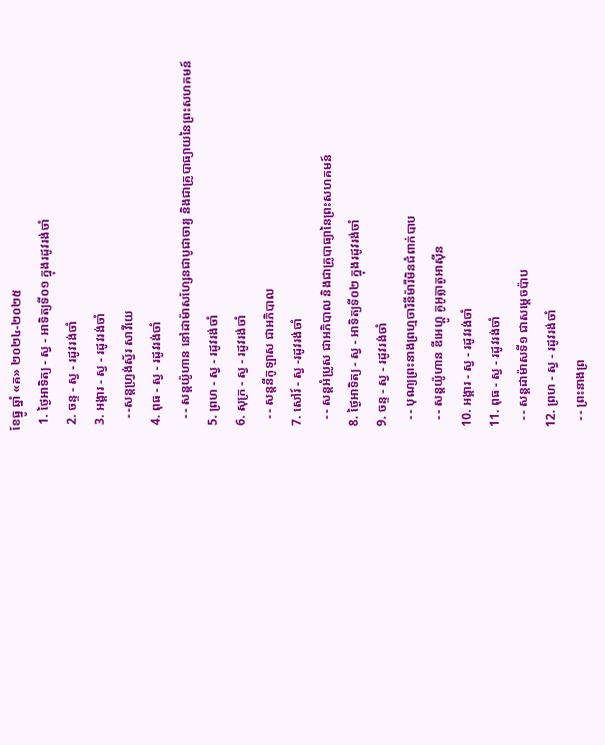ខែធ្នូ ឆ្នាំ «គ» ២០២៤-២០២៥
  1. ថ្ងៃអាទិត្យ - ស្វ - អាទិត្យទី០១ ក្នុងរដូវរង់ចាំ
  2. ចន្ទ - ស្វ - រដូវរង់ចាំ
  3. អង្គារ - ស្វ - រដូវរង់ចាំ
    - -សន្ដហ្វ្រង់ស្វ័រ សាវីយេ
  4. ពុធ - ស្វ - រដូវរង់ចាំ
    - - សន្ដយ៉ូហាន នៅដាម៉ាសហ្សែនជាបូជាចារ្យ និងជាគ្រូបាធ្យាយនៃព្រះសហគមន៍
  5. ព្រហ - ស្វ - រដូវរង់ចាំ
  6. សុក្រ - ស្វ - រដូវរង់ចាំ
    - - សន្ដនីកូឡាស ជាអភិបាល
  7. សៅរ៍ - ស្វ -រដូវរង់ចាំ
    - - សន្ដអំប្រូស ជាអភិបាល និងជាគ្រូបាធ្យានៃព្រះសហគមន៍
  8. ថ្ងៃអាទិត្យ - ស្វ - អាទិត្យទី០២ ក្នុងរដូវរង់ចាំ
  9. ចន្ទ - ស្វ - រដូវរង់ចាំ
    - - បុណ្យព្រះនាងព្រហ្មចារិនីម៉ារីមិនជំពាក់បាប
    - - សន្ដយ៉ូហាន ឌីអេហ្គូ គូអូត្លាតូអាស៊ីន
  10. អង្គារ - ស្វ - រដូវរង់ចាំ
  11. ពុធ - ស្វ - រដូវរង់ចាំ
    - - សន្ដដាម៉ាសទី១ ជាសម្ដេចប៉ាប
  12. ព្រហ - ស្វ - រដូវរង់ចាំ
    - - ព្រះនាងព្រ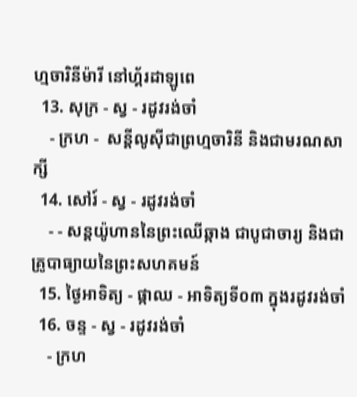ហ្មចារិនីម៉ារី នៅហ្គ័រដាឡូពេ
  13. សុក្រ - ស្វ - រដូវរង់ចាំ
    - ក្រហ -  សន្ដីលូស៊ីជាព្រហ្មចារិនី និងជាមរណសាក្សី
  14. សៅរ៍ - ស្វ - រដូវរង់ចាំ
    - - សន្ដយ៉ូហាននៃព្រះឈើឆ្កាង ជាបូជាចារ្យ និងជាគ្រូបាធ្យាយនៃព្រះសហគមន៍
  15. ថ្ងៃអាទិត្យ - ផ្កាឈ - អាទិត្យទី០៣ ក្នុងរដូវរង់ចាំ
  16. ចន្ទ - ស្វ - រដូវរង់ចាំ
    - ក្រហ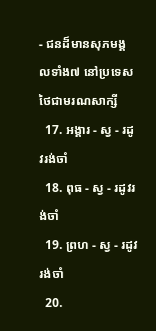- ជនដ៏មានសុភមង្គលទាំង៧ នៅប្រទេសថៃជាមរណសាក្សី
  17. អង្គារ - ស្វ - រដូវរង់ចាំ
  18. ពុធ - ស្វ - រដូវរង់ចាំ
  19. ព្រហ - ស្វ - រដូវរង់ចាំ
  20.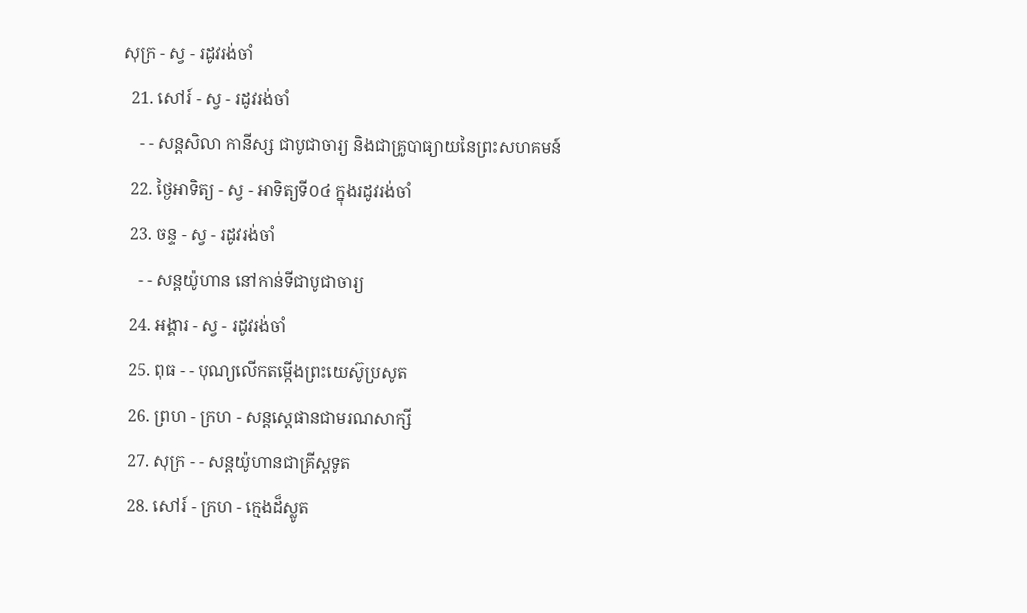សុក្រ - ស្វ - រដូវរង់ចាំ
  21. សៅរ៍ - ស្វ - រដូវរង់ចាំ
    - - សន្ដសិលា កានីស្ស ជាបូជាចារ្យ និងជាគ្រូបាធ្យាយនៃព្រះសហគមន៍
  22. ថ្ងៃអាទិត្យ - ស្វ - អាទិត្យទី០៤ ក្នុងរដូវរង់ចាំ
  23. ចន្ទ - ស្វ - រដូវរង់ចាំ
    - - សន្ដយ៉ូហាន នៅកាន់ទីជាបូជាចារ្យ
  24. អង្គារ - ស្វ - រដូវរង់ចាំ
  25. ពុធ - - បុណ្យលើកតម្កើងព្រះយេស៊ូប្រសូត
  26. ព្រហ - ក្រហ - សន្តស្តេផានជាមរណសាក្សី
  27. សុក្រ - - សន្តយ៉ូហានជាគ្រីស្តទូត
  28. សៅរ៍ - ក្រហ - ក្មេងដ៏ស្លូត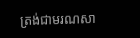ត្រង់ជាមរណសា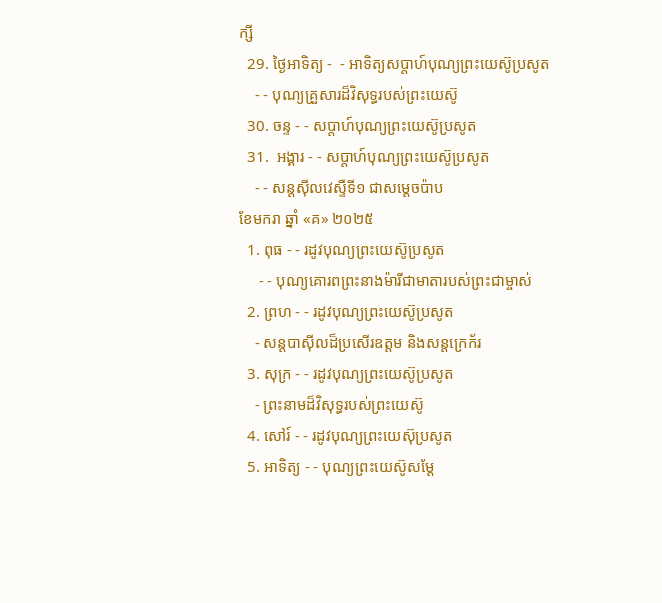ក្សី
  29. ថ្ងៃអាទិត្យ -  - អាទិត្យសប្ដាហ៍បុណ្យព្រះយេស៊ូប្រសូត
    - - បុណ្យគ្រួសារដ៏វិសុទ្ធរបស់ព្រះយេស៊ូ
  30. ចន្ទ - - សប្ដាហ៍បុណ្យព្រះយេស៊ូប្រសូត
  31.  អង្គារ - - សប្ដាហ៍បុណ្យព្រះយេស៊ូប្រសូត
    - - សន្ដស៊ីលវេស្ទឺទី១ ជាសម្ដេចប៉ាប
ខែមករា ឆ្នាំ «គ» ២០២៥
  1. ពុធ - - រដូវបុណ្យព្រះយេស៊ូប្រសូត
     - - បុណ្យគោរពព្រះនាងម៉ារីជាមាតារបស់ព្រះជាម្ចាស់
  2. ព្រហ - - រដូវបុណ្យព្រះយេស៊ូប្រសូត
    - សន្ដបាស៊ីលដ៏ប្រសើរឧត្ដម និងសន្ដក្រេក័រ
  3. សុក្រ - - រដូវបុណ្យព្រះយេស៊ូប្រសូត
    - ព្រះនាមដ៏វិសុទ្ធរបស់ព្រះយេស៊ូ
  4. សៅរ៍ - - រដូវបុណ្យព្រះយេស៊ុប្រសូត
  5. អាទិត្យ - - បុណ្យព្រះយេស៊ូសម្ដែ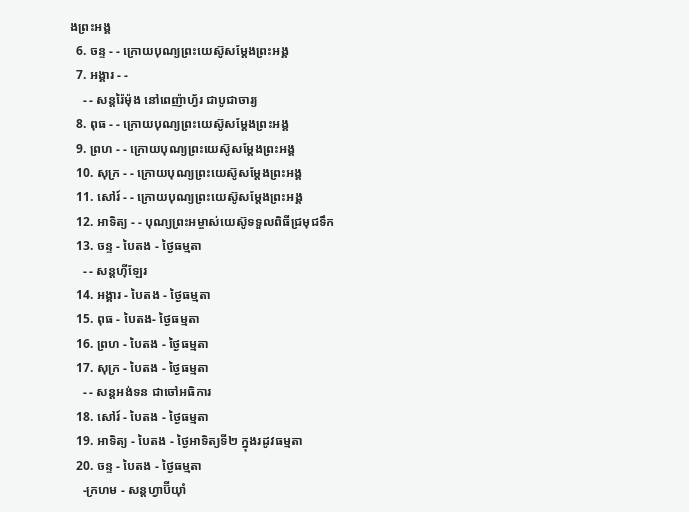ងព្រះអង្គ
  6. ចន្ទ - - ក្រោយបុណ្យព្រះយេស៊ូសម្ដែងព្រះអង្គ
  7. អង្គារ - -
    - - សន្ដរ៉ៃម៉ុង នៅពេញ៉ាហ្វ័រ ជាបូជាចារ្យ
  8. ពុធ - - ក្រោយបុណ្យព្រះយេស៊ូសម្ដែងព្រះអង្គ
  9. ព្រហ - - ក្រោយបុណ្យព្រះយេស៊ូសម្ដែងព្រះអង្គ
  10. សុក្រ - - ក្រោយបុណ្យព្រះយេស៊ូសម្ដែងព្រះអង្គ
  11. សៅរ៍ - - ក្រោយបុណ្យព្រះយេស៊ូសម្ដែងព្រះអង្គ
  12. អាទិត្យ - - បុណ្យព្រះអម្ចាស់យេស៊ូទទួលពិធីជ្រមុជទឹក
  13. ចន្ទ - បៃតង - ថ្ងៃធម្មតា
    - - សន្ដហ៊ីឡែរ
  14. អង្គារ - បៃតង - ថ្ងៃធម្មតា
  15. ពុធ - បៃតង- ថ្ងៃធម្មតា
  16. ព្រហ - បៃតង - ថ្ងៃធម្មតា
  17. សុក្រ - បៃតង - ថ្ងៃធម្មតា
    - - សន្ដអង់ទន ជាចៅអធិការ
  18. សៅរ៍ - បៃតង - ថ្ងៃធម្មតា
  19. អាទិត្យ - បៃតង - ថ្ងៃអាទិត្យទី២ ក្នុងរដូវធម្មតា
  20. ចន្ទ - បៃតង - ថ្ងៃធម្មតា
    -ក្រហម - សន្ដហ្វាប៊ីយ៉ាំ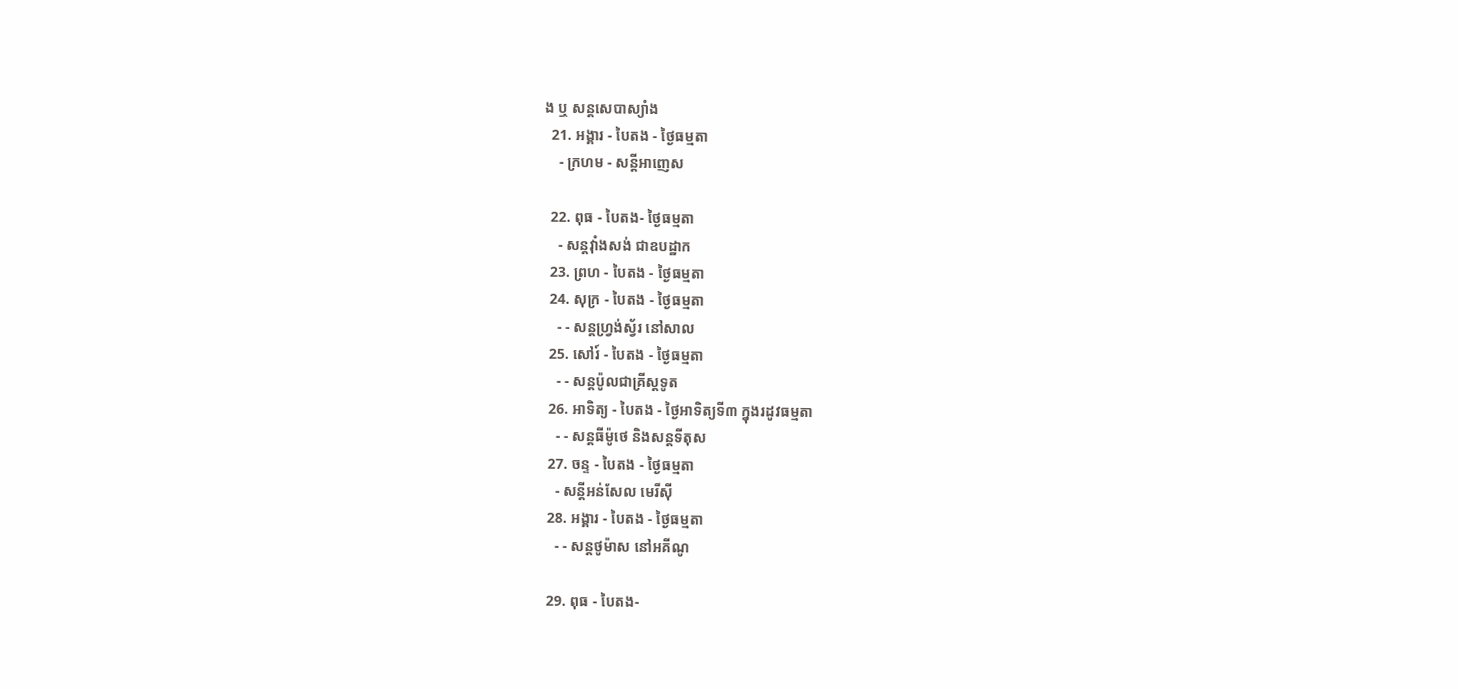ង ឬ សន្ដសេបាស្យាំង
  21. អង្គារ - បៃតង - ថ្ងៃធម្មតា
    - ក្រហម - សន្ដីអាញេស

  22. ពុធ - បៃតង- ថ្ងៃធម្មតា
    - សន្ដវ៉ាំងសង់ ជាឧបដ្ឋាក
  23. ព្រហ - បៃតង - ថ្ងៃធម្មតា
  24. សុក្រ - បៃតង - ថ្ងៃធម្មតា
    - - សន្ដហ្វ្រង់ស្វ័រ នៅសាល
  25. សៅរ៍ - បៃតង - ថ្ងៃធម្មតា
    - - សន្ដប៉ូលជាគ្រីស្ដទូត
  26. អាទិត្យ - បៃតង - ថ្ងៃអាទិត្យទី៣ ក្នុងរដូវធម្មតា
    - - សន្ដធីម៉ូថេ និងសន្ដទីតុស
  27. ចន្ទ - បៃតង - ថ្ងៃធម្មតា
    - សន្ដីអន់សែល មេរីស៊ី
  28. អង្គារ - បៃតង - ថ្ងៃធម្មតា
    - - សន្ដថូម៉ាស នៅអគីណូ

  29. ពុធ - បៃតង-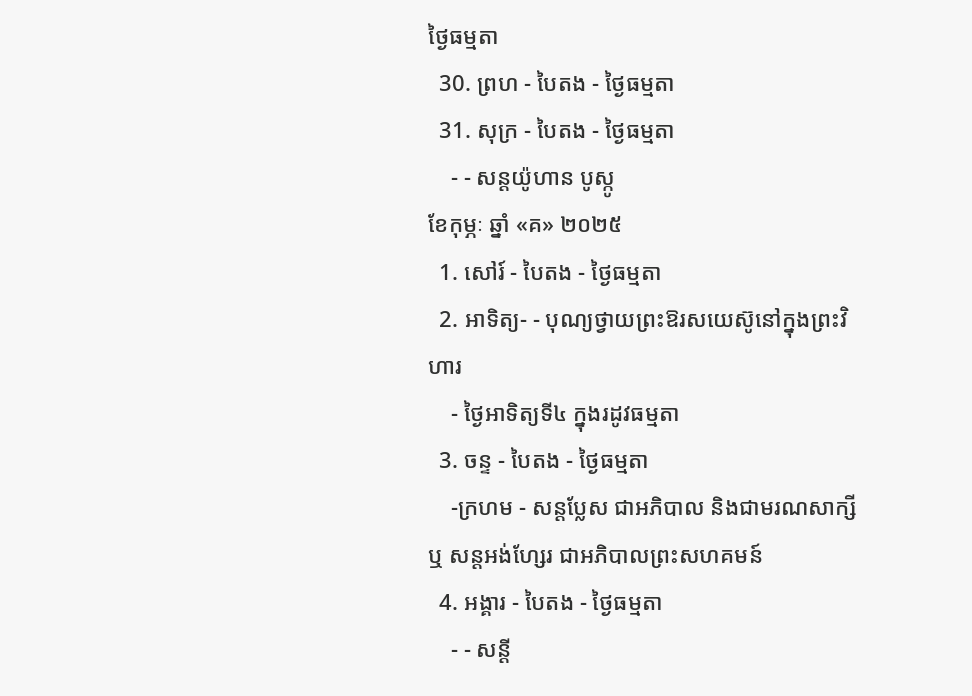ថ្ងៃធម្មតា
  30. ព្រហ - បៃតង - ថ្ងៃធម្មតា
  31. សុក្រ - បៃតង - ថ្ងៃធម្មតា
    - - សន្ដយ៉ូហាន បូស្កូ
ខែកុម្ភៈ ឆ្នាំ «គ» ២០២៥
  1. សៅរ៍ - បៃតង - ថ្ងៃធម្មតា
  2. អាទិត្យ- - បុណ្យថ្វាយព្រះឱរសយេស៊ូនៅក្នុងព្រះវិហារ
    - ថ្ងៃអាទិត្យទី៤ ក្នុងរដូវធម្មតា
  3. ចន្ទ - បៃតង - ថ្ងៃធម្មតា
    -ក្រហម - សន្ដប្លែស ជាអភិបាល និងជាមរណសាក្សី ឬ សន្ដអង់ហ្សែរ ជាអភិបាលព្រះសហគមន៍
  4. អង្គារ - បៃតង - ថ្ងៃធម្មតា
    - - សន្ដី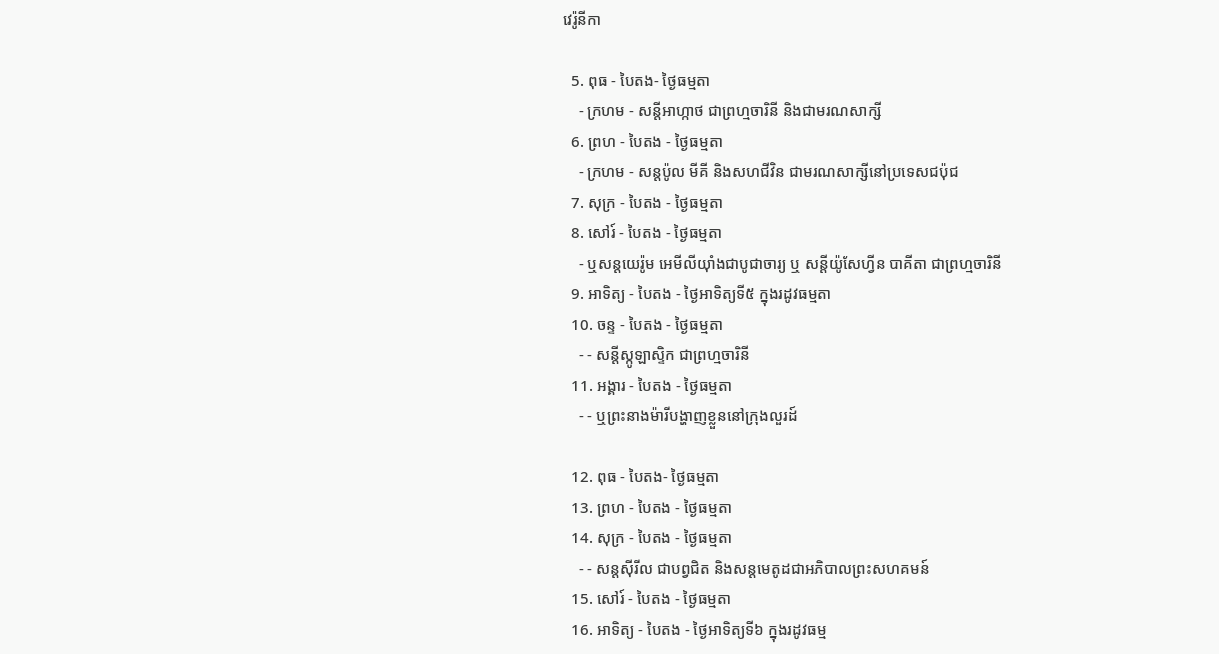វេរ៉ូនីកា

  5. ពុធ - បៃតង- ថ្ងៃធម្មតា
    - ក្រហម - សន្ដីអាហ្កាថ ជាព្រហ្មចារិនី និងជាមរណសាក្សី
  6. ព្រហ - បៃតង - ថ្ងៃធម្មតា
    - ក្រហម - សន្ដប៉ូល មីគី និងសហជីវិន ជាមរណសាក្សីនៅប្រទេសជប៉ុជ
  7. សុក្រ - បៃតង - ថ្ងៃធម្មតា
  8. សៅរ៍ - បៃតង - ថ្ងៃធម្មតា
    - ឬសន្ដយេរ៉ូម អេមីលីយ៉ាំងជាបូជាចារ្យ ឬ សន្ដីយ៉ូសែហ្វីន បាគីតា ជាព្រហ្មចារិនី
  9. អាទិត្យ - បៃតង - ថ្ងៃអាទិត្យទី៥ ក្នុងរដូវធម្មតា
  10. ចន្ទ - បៃតង - ថ្ងៃធម្មតា
    - - សន្ដីស្កូឡាស្ទិក ជាព្រហ្មចារិនី
  11. អង្គារ - បៃតង - ថ្ងៃធម្មតា
    - - ឬព្រះនាងម៉ារីបង្ហាញខ្លួននៅក្រុងលួរដ៍

  12. ពុធ - បៃតង- ថ្ងៃធម្មតា
  13. ព្រហ - បៃតង - ថ្ងៃធម្មតា
  14. សុក្រ - បៃតង - ថ្ងៃធម្មតា
    - - សន្ដស៊ីរីល ជាបព្វជិត និងសន្ដមេតូដជាអភិបាលព្រះសហគមន៍
  15. សៅរ៍ - បៃតង - ថ្ងៃធម្មតា
  16. អាទិត្យ - បៃតង - ថ្ងៃអាទិត្យទី៦ ក្នុងរដូវធម្ម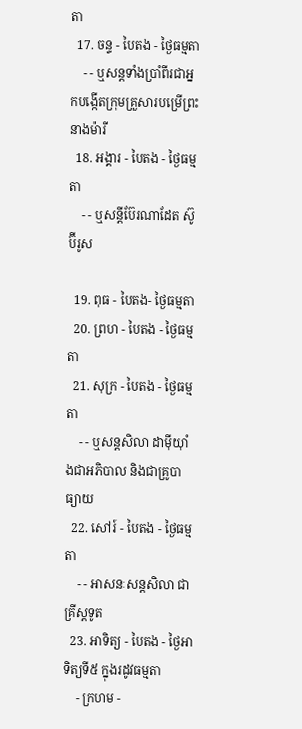តា
  17. ចន្ទ - បៃតង - ថ្ងៃធម្មតា
    - - ឬសន្ដទាំងប្រាំពីរជាអ្នកបង្កើតក្រុមគ្រួសារបម្រើព្រះនាងម៉ារី
  18. អង្គារ - បៃតង - ថ្ងៃធម្មតា
    - - ឬសន្ដីប៊ែរណាដែត ស៊ូប៊ីរូស

  19. ពុធ - បៃតង- ថ្ងៃធម្មតា
  20. ព្រហ - បៃតង - ថ្ងៃធម្មតា
  21. សុក្រ - បៃតង - ថ្ងៃធម្មតា
    - - ឬសន្ដសិលា ដាម៉ីយ៉ាំងជាអភិបាល និងជាគ្រូបាធ្យាយ
  22. សៅរ៍ - បៃតង - ថ្ងៃធម្មតា
    - - អាសនៈសន្ដសិលា ជាគ្រីស្ដទូត
  23. អាទិត្យ - បៃតង - ថ្ងៃអាទិត្យទី៥ ក្នុងរដូវធម្មតា
    - ក្រហម -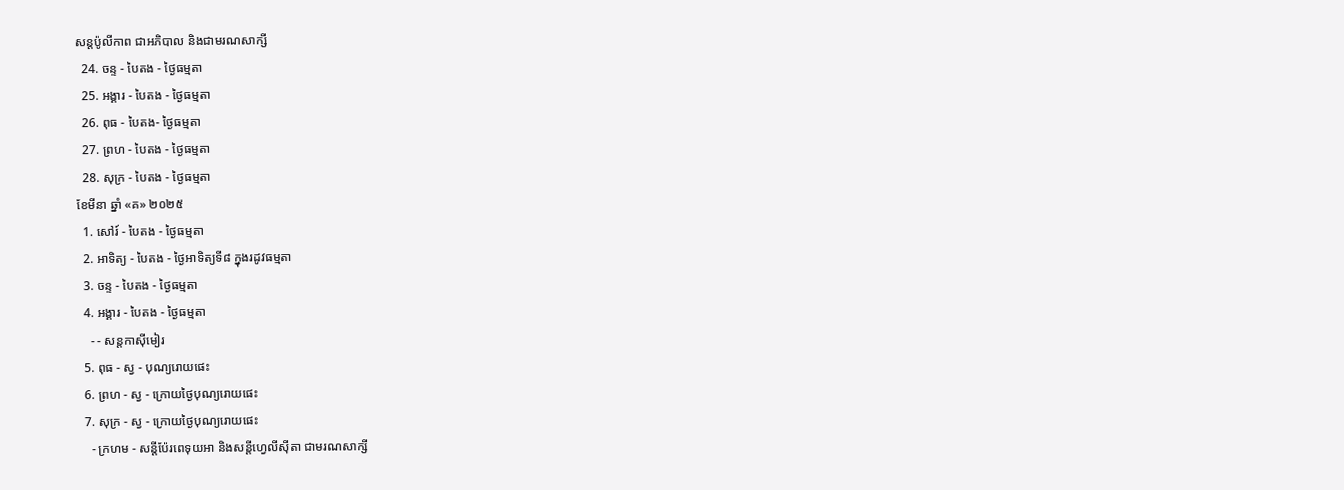សន្ដប៉ូលីកាព ជាអភិបាល និងជាមរណសាក្សី
  24. ចន្ទ - បៃតង - ថ្ងៃធម្មតា
  25. អង្គារ - បៃតង - ថ្ងៃធម្មតា
  26. ពុធ - បៃតង- ថ្ងៃធម្មតា
  27. ព្រហ - បៃតង - ថ្ងៃធម្មតា
  28. សុក្រ - បៃតង - ថ្ងៃធម្មតា
ខែមីនា ឆ្នាំ «គ» ២០២៥
  1. សៅរ៍ - បៃតង - ថ្ងៃធម្មតា
  2. អាទិត្យ - បៃតង - ថ្ងៃអាទិត្យទី៨ ក្នុងរដូវធម្មតា
  3. ចន្ទ - បៃតង - ថ្ងៃធម្មតា
  4. អង្គារ - បៃតង - ថ្ងៃធម្មតា
    - - សន្ដកាស៊ីមៀរ
  5. ពុធ - ស្វ - បុណ្យរោយផេះ
  6. ព្រហ - ស្វ - ក្រោយថ្ងៃបុណ្យរោយផេះ
  7. សុក្រ - ស្វ - ក្រោយថ្ងៃបុណ្យរោយផេះ
    - ក្រហម - សន្ដីប៉ែរពេទុយអា និងសន្ដីហ្វេលីស៊ីតា ជាមរណសាក្សី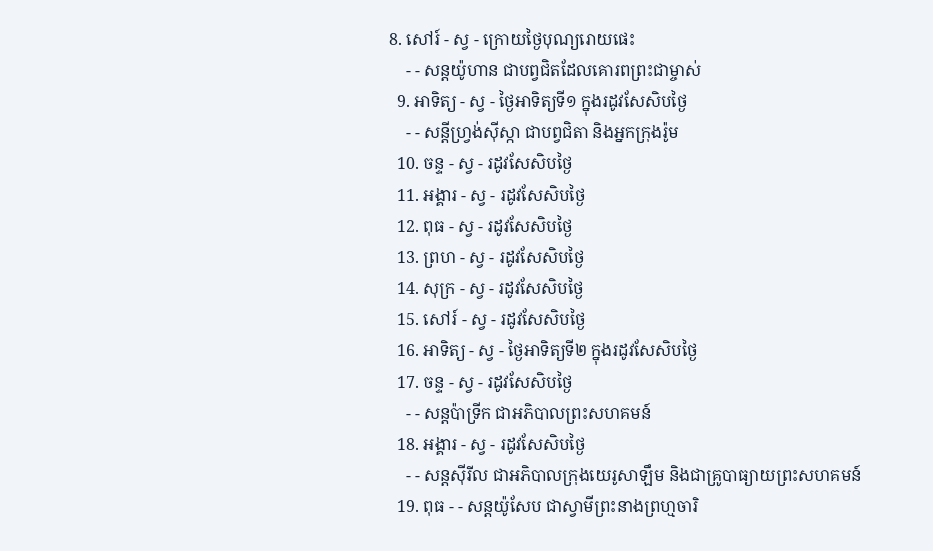8. សៅរ៍ - ស្វ - ក្រោយថ្ងៃបុណ្យរោយផេះ
    - - សន្ដយ៉ូហាន ជាបព្វជិតដែលគោរពព្រះជាម្ចាស់
  9. អាទិត្យ - ស្វ - ថ្ងៃអាទិត្យទី១ ក្នុងរដូវសែសិបថ្ងៃ
    - - សន្ដីហ្វ្រង់ស៊ីស្កា ជាបព្វជិតា និងអ្នកក្រុងរ៉ូម
  10. ចន្ទ - ស្វ - រដូវសែសិបថ្ងៃ
  11. អង្គារ - ស្វ - រដូវសែសិបថ្ងៃ
  12. ពុធ - ស្វ - រដូវសែសិបថ្ងៃ
  13. ព្រហ - ស្វ - រដូវសែសិបថ្ងៃ
  14. សុក្រ - ស្វ - រដូវសែសិបថ្ងៃ
  15. សៅរ៍ - ស្វ - រដូវសែសិបថ្ងៃ
  16. អាទិត្យ - ស្វ - ថ្ងៃអាទិត្យទី២ ក្នុងរដូវសែសិបថ្ងៃ
  17. ចន្ទ - ស្វ - រដូវសែសិបថ្ងៃ
    - - សន្ដប៉ាទ្រីក ជាអភិបាលព្រះសហគមន៍
  18. អង្គារ - ស្វ - រដូវសែសិបថ្ងៃ
    - - សន្ដស៊ីរីល ជាអភិបាលក្រុងយេរូសាឡឹម និងជាគ្រូបាធ្យាយព្រះសហគមន៍
  19. ពុធ - - សន្ដយ៉ូសែប ជាស្វាមីព្រះនាងព្រហ្មចារិ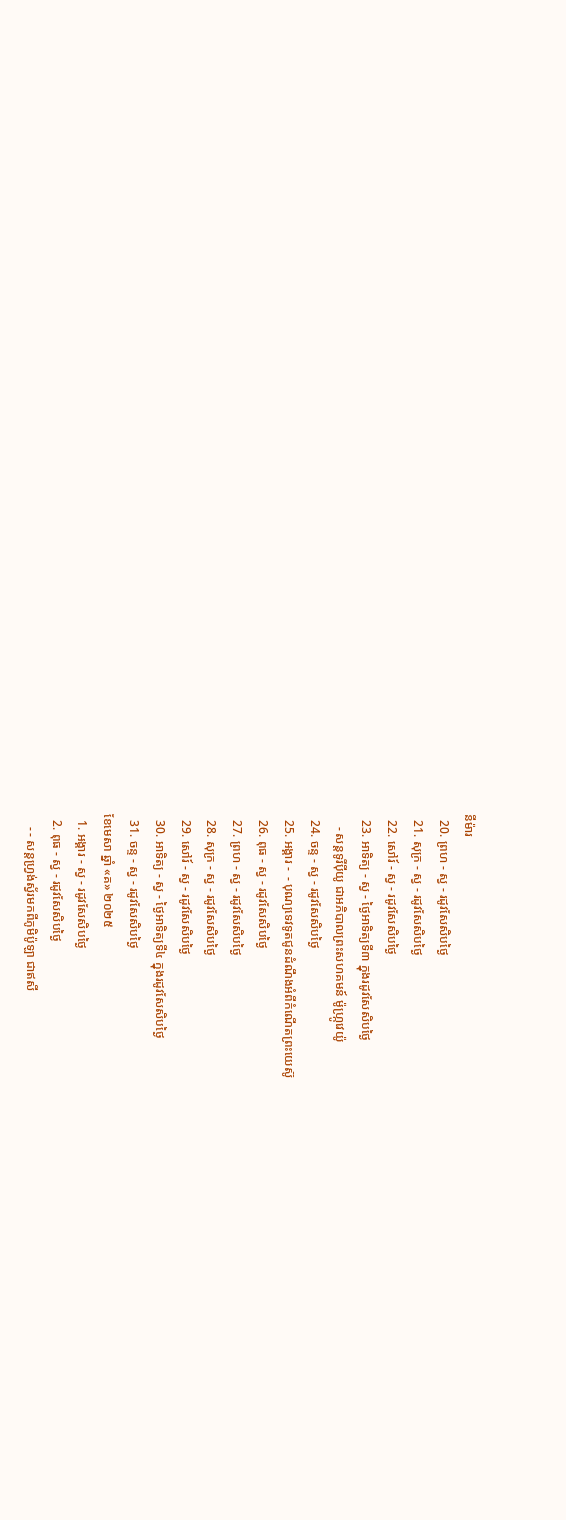នីម៉ារ
  20. ព្រហ - ស្វ - រដូវសែសិបថ្ងៃ
  21. សុក្រ - ស្វ - រដូវសែសិបថ្ងៃ
  22. សៅរ៍ - ស្វ - រដូវសែសិបថ្ងៃ
  23. អាទិត្យ - ស្វ - ថ្ងៃអាទិត្យទី៣ ក្នុងរដូវសែសិបថ្ងៃ
    - សន្ដទូរីប៉ីយូ ជាអភិបាលព្រះសហគមន៍ ម៉ូហ្ក្រូវេយ៉ូ
  24. ចន្ទ - ស្វ - រដូវសែសិបថ្ងៃ
  25. អង្គារ -  - បុណ្យទេវទូតជូនដំណឹងអំពីកំណើតព្រះយេស៊ូ
  26. ពុធ - ស្វ - រដូវសែសិបថ្ងៃ
  27. ព្រហ - ស្វ - រដូវសែសិបថ្ងៃ
  28. សុក្រ - ស្វ - រដូវសែសិបថ្ងៃ
  29. សៅរ៍ - ស្វ - រដូវសែសិបថ្ងៃ
  30. អាទិត្យ - ស្វ - ថ្ងៃអាទិត្យទី៤ ក្នុងរដូវសែសិបថ្ងៃ
  31. ចន្ទ - ស្វ - រដូវសែសិបថ្ងៃ
ខែមេសា ឆ្នាំ «គ» ២០២៥
  1. អង្គារ - ស្វ - រដូវសែសិបថ្ងៃ
  2. ពុធ - ស្វ - រដូវសែសិបថ្ងៃ
    - - សន្ដហ្វ្រង់ស្វ័រមកពីភូមិប៉ូឡា ជាឥសី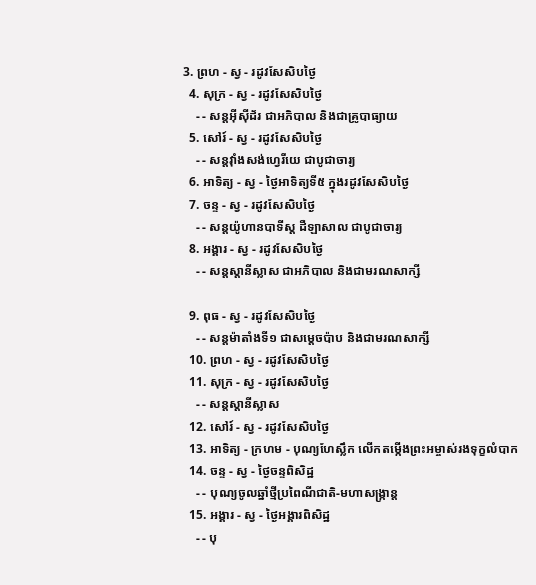3. ព្រហ - ស្វ - រដូវសែសិបថ្ងៃ
  4. សុក្រ - ស្វ - រដូវសែសិបថ្ងៃ
    - - សន្ដអ៊ីស៊ីដ័រ ជាអភិបាល និងជាគ្រូបាធ្យាយ
  5. សៅរ៍ - ស្វ - រដូវសែសិបថ្ងៃ
    - - សន្ដវ៉ាំងសង់ហ្វេរីយេ ជាបូជាចារ្យ
  6. អាទិត្យ - ស្វ - ថ្ងៃអាទិត្យទី៥ ក្នុងរដូវសែសិបថ្ងៃ
  7. ចន្ទ - ស្វ - រដូវសែសិបថ្ងៃ
    - - សន្ដយ៉ូហានបាទីស្ដ ដឺឡាសាល ជាបូជាចារ្យ
  8. អង្គារ - ស្វ - រដូវសែសិបថ្ងៃ
    - - សន្ដស្ដានីស្លាស ជាអភិបាល និងជាមរណសាក្សី

  9. ពុធ - ស្វ - រដូវសែសិបថ្ងៃ
    - - សន្ដម៉ាតាំងទី១ ជាសម្ដេចប៉ាប និងជាមរណសាក្សី
  10. ព្រហ - ស្វ - រដូវសែសិបថ្ងៃ
  11. សុក្រ - ស្វ - រដូវសែសិបថ្ងៃ
    - - សន្ដស្ដានីស្លាស
  12. សៅរ៍ - ស្វ - រដូវសែសិបថ្ងៃ
  13. អាទិត្យ - ក្រហម - បុណ្យហែស្លឹក លើកតម្កើងព្រះអម្ចាស់រងទុក្ខលំបាក
  14. ចន្ទ - ស្វ - ថ្ងៃចន្ទពិសិដ្ឋ
    - - បុណ្យចូលឆ្នាំថ្មីប្រពៃណីជាតិ-មហាសង្រ្កាន្ដ
  15. អង្គារ - ស្វ - ថ្ងៃអង្គារពិសិដ្ឋ
    - - បុ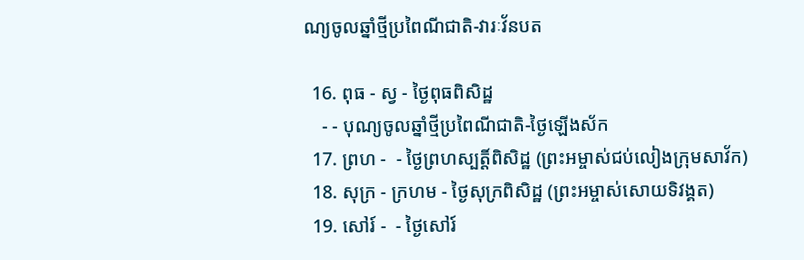ណ្យចូលឆ្នាំថ្មីប្រពៃណីជាតិ-វារៈវ័នបត

  16. ពុធ - ស្វ - ថ្ងៃពុធពិសិដ្ឋ
    - - បុណ្យចូលឆ្នាំថ្មីប្រពៃណីជាតិ-ថ្ងៃឡើងស័ក
  17. ព្រហ -  - ថ្ងៃព្រហស្បត្ដិ៍ពិសិដ្ឋ (ព្រះអម្ចាស់ជប់លៀងក្រុមសាវ័ក)
  18. សុក្រ - ក្រហម - ថ្ងៃសុក្រពិសិដ្ឋ (ព្រះអម្ចាស់សោយទិវង្គត)
  19. សៅរ៍ -  - ថ្ងៃសៅរ៍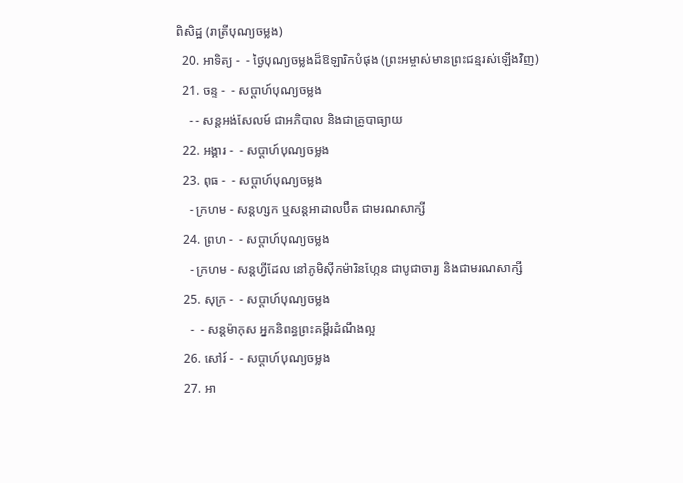ពិសិដ្ឋ (រាត្រីបុណ្យចម្លង)
  20. អាទិត្យ -  - ថ្ងៃបុណ្យចម្លងដ៏ឱឡារិកបំផុង (ព្រះអម្ចាស់មានព្រះជន្មរស់ឡើងវិញ)
  21. ចន្ទ -  - សប្ដាហ៍បុណ្យចម្លង
    - - សន្ដអង់សែលម៍ ជាអភិបាល និងជាគ្រូបាធ្យាយ
  22. អង្គារ -  - សប្ដាហ៍បុណ្យចម្លង
  23. ពុធ -  - សប្ដាហ៍បុណ្យចម្លង
    - ក្រហម - សន្ដហ្សក ឬសន្ដអាដាលប៊ឺត ជាមរណសាក្សី
  24. ព្រហ -  - សប្ដាហ៍បុណ្យចម្លង
    - ក្រហម - សន្ដហ្វីដែល នៅភូមិស៊ីកម៉ារិនហ្កែន ជាបូជាចារ្យ និងជាមរណសាក្សី
  25. សុក្រ -  - សប្ដាហ៍បុណ្យចម្លង
    -  - សន្ដម៉ាកុស អ្នកនិពន្ធព្រះគម្ពីរដំណឹងល្អ
  26. សៅរ៍ -  - សប្ដាហ៍បុណ្យចម្លង
  27. អា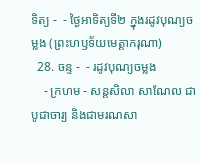ទិត្យ -  - ថ្ងៃអាទិត្យទី២ ក្នុងរដូវបុណ្យចម្លង (ព្រះហឫទ័យមេត្ដាករុណា)
  28. ចន្ទ -  - រដូវបុណ្យចម្លង
    - ក្រហម - សន្ដសិលា សាណែល ជាបូជាចារ្យ និងជាមរណសា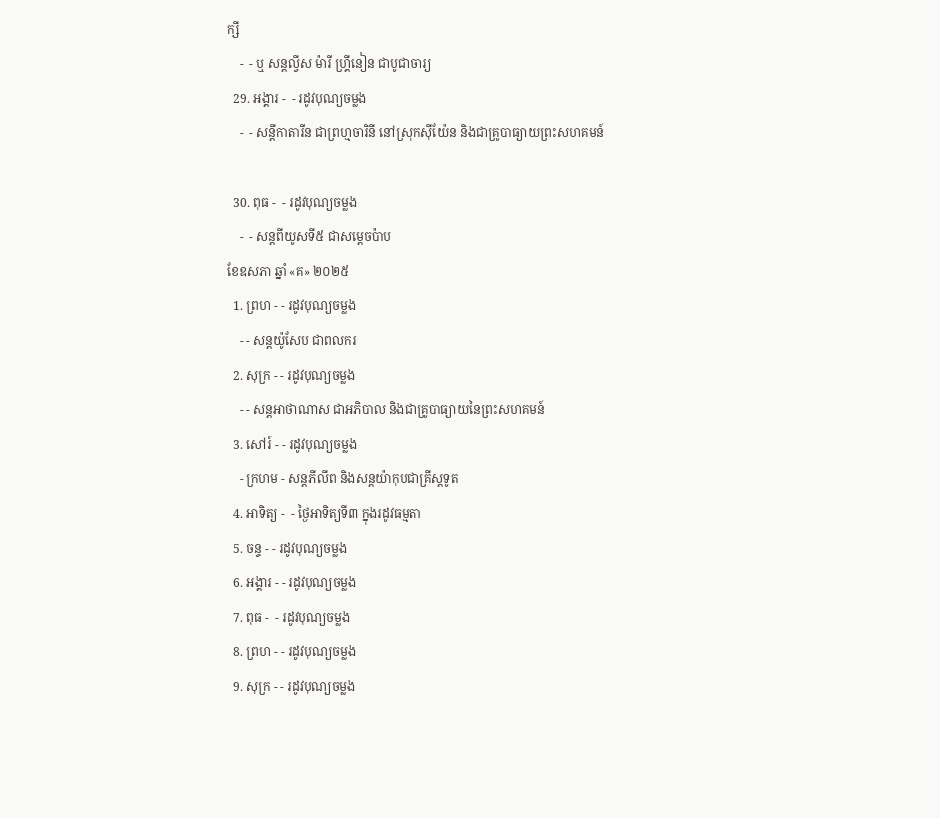ក្សី
    -  - ឬ សន្ដល្វីស ម៉ារី ហ្គ្រីនៀន ជាបូជាចារ្យ
  29. អង្គារ -  - រដូវបុណ្យចម្លង
    -  - សន្ដីកាតារីន ជាព្រហ្មចារិនី នៅស្រុកស៊ីយ៉ែន និងជាគ្រូបាធ្យាយព្រះសហគមន៍

  30. ពុធ -  - រដូវបុណ្យចម្លង
    -  - សន្ដពីយូសទី៥ ជាសម្ដេចប៉ាប
ខែឧសភា ឆ្នាំ «គ» ២០២៥
  1. ព្រហ - - រដូវបុណ្យចម្លង
    - - សន្ដយ៉ូសែប ជាពលករ
  2. សុក្រ - - រដូវបុណ្យចម្លង
    - - សន្ដអាថាណាស ជាអភិបាល និងជាគ្រូបាធ្យាយនៃព្រះសហគមន៍
  3. សៅរ៍ - - រដូវបុណ្យចម្លង
    - ក្រហម - សន្ដភីលីព និងសន្ដយ៉ាកុបជាគ្រីស្ដទូត
  4. អាទិត្យ -  - ថ្ងៃអាទិត្យទី៣ ក្នុងរដូវធម្មតា
  5. ចន្ទ - - រដូវបុណ្យចម្លង
  6. អង្គារ - - រដូវបុណ្យចម្លង
  7. ពុធ -  - រដូវបុណ្យចម្លង
  8. ព្រហ - - រដូវបុណ្យចម្លង
  9. សុក្រ - - រដូវបុណ្យចម្លង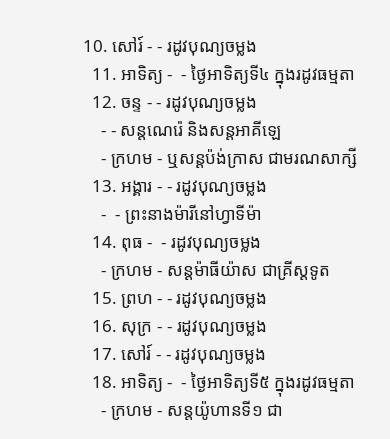10. សៅរ៍ - - រដូវបុណ្យចម្លង
  11. អាទិត្យ -  - ថ្ងៃអាទិត្យទី៤ ក្នុងរដូវធម្មតា
  12. ចន្ទ - - រដូវបុណ្យចម្លង
    - - សន្ដណេរ៉េ និងសន្ដអាគីឡេ
    - ក្រហម - ឬសន្ដប៉ង់ក្រាស ជាមរណសាក្សី
  13. អង្គារ - - រដូវបុណ្យចម្លង
    -  - ព្រះនាងម៉ារីនៅហ្វាទីម៉ា
  14. ពុធ -  - រដូវបុណ្យចម្លង
    - ក្រហម - សន្ដម៉ាធីយ៉ាស ជាគ្រីស្ដទូត
  15. ព្រហ - - រដូវបុណ្យចម្លង
  16. សុក្រ - - រដូវបុណ្យចម្លង
  17. សៅរ៍ - - រដូវបុណ្យចម្លង
  18. អាទិត្យ -  - ថ្ងៃអាទិត្យទី៥ ក្នុងរដូវធម្មតា
    - ក្រហម - សន្ដយ៉ូហានទី១ ជា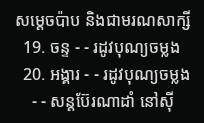សម្ដេចប៉ាប និងជាមរណសាក្សី
  19. ចន្ទ - - រដូវបុណ្យចម្លង
  20. អង្គារ - - រដូវបុណ្យចម្លង
    - - សន្ដប៊ែរណាដាំ នៅស៊ី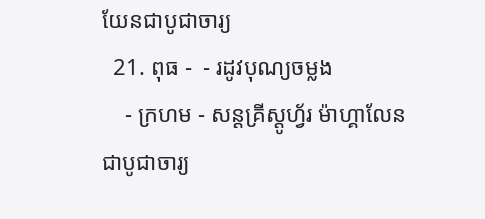យែនជាបូជាចារ្យ
  21. ពុធ -  - រដូវបុណ្យចម្លង
    - ក្រហម - សន្ដគ្រីស្ដូហ្វ័រ ម៉ាហ្គាលែន ជាបូជាចារ្យ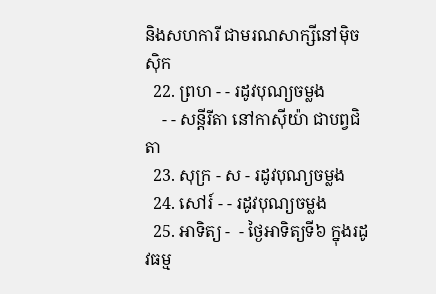និងសហការី ជាមរណសាក្សីនៅម៉ិចស៊ិក
  22. ព្រហ - - រដូវបុណ្យចម្លង
    - - សន្ដីរីតា នៅកាស៊ីយ៉ា ជាបព្វជិតា
  23. សុក្រ - ស - រដូវបុណ្យចម្លង
  24. សៅរ៍ - - រដូវបុណ្យចម្លង
  25. អាទិត្យ -  - ថ្ងៃអាទិត្យទី៦ ក្នុងរដូវធម្ម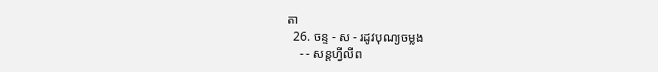តា
  26. ចន្ទ - ស - រដូវបុណ្យចម្លង
    - - សន្ដហ្វីលីព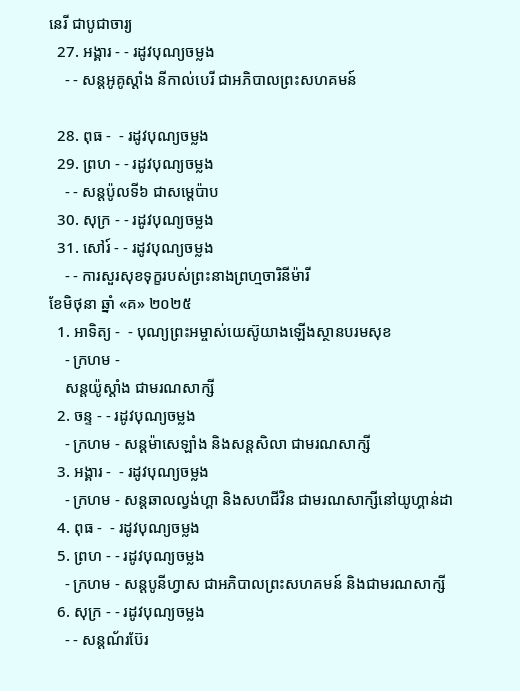នេរី ជាបូជាចារ្យ
  27. អង្គារ - - រដូវបុណ្យចម្លង
    - - សន្ដអូគូស្ដាំង នីកាល់បេរី ជាអភិបាលព្រះសហគមន៍

  28. ពុធ -  - រដូវបុណ្យចម្លង
  29. ព្រហ - - រដូវបុណ្យចម្លង
    - - សន្ដប៉ូលទី៦ ជាសម្ដេប៉ាប
  30. សុក្រ - - រដូវបុណ្យចម្លង
  31. សៅរ៍ - - រដូវបុណ្យចម្លង
    - - ការសួរសុខទុក្ខរបស់ព្រះនាងព្រហ្មចារិនីម៉ារី
ខែមិថុនា ឆ្នាំ «គ» ២០២៥
  1. អាទិត្យ -  - បុណ្យព្រះអម្ចាស់យេស៊ូយាងឡើងស្ថានបរមសុខ
    - ក្រហម -
    សន្ដយ៉ូស្ដាំង ជាមរណសាក្សី
  2. ចន្ទ - - រដូវបុណ្យចម្លង
    - ក្រហម - សន្ដម៉ាសេឡាំង និងសន្ដសិលា ជាមរណសាក្សី
  3. អង្គារ -  - រដូវបុណ្យចម្លង
    - ក្រហម - សន្ដឆាលល្វង់ហ្គា និងសហជីវិន ជាមរណសាក្សីនៅយូហ្គាន់ដា
  4. ពុធ -  - រដូវបុណ្យចម្លង
  5. ព្រហ - - រដូវបុណ្យចម្លង
    - ក្រហម - សន្ដបូនីហ្វាស ជាអភិបាលព្រះសហគមន៍ និងជាមរណសាក្សី
  6. សុក្រ - - រដូវបុណ្យចម្លង
    - - សន្ដណ័រប៊ែរ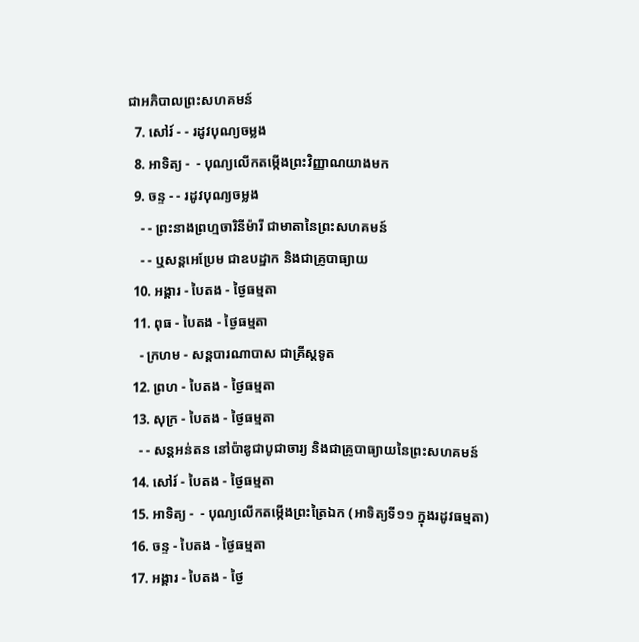ជាអភិបាលព្រះសហគមន៍
  7. សៅរ៍ - - រដូវបុណ្យចម្លង
  8. អាទិត្យ -  - បុណ្យលើកតម្កើងព្រះវិញ្ញាណយាងមក
  9. ចន្ទ - - រដូវបុណ្យចម្លង
    - - ព្រះនាងព្រហ្មចារិនីម៉ារី ជាមាតានៃព្រះសហគមន៍
    - - ឬសន្ដអេប្រែម ជាឧបដ្ឋាក និងជាគ្រូបាធ្យាយ
  10. អង្គារ - បៃតង - ថ្ងៃធម្មតា
  11. ពុធ - បៃតង - ថ្ងៃធម្មតា
    - ក្រហម - សន្ដបារណាបាស ជាគ្រីស្ដទូត
  12. ព្រហ - បៃតង - ថ្ងៃធម្មតា
  13. សុក្រ - បៃតង - ថ្ងៃធម្មតា
    - - សន្ដអន់តន នៅប៉ាឌូជាបូជាចារ្យ និងជាគ្រូបាធ្យាយនៃព្រះសហគមន៍
  14. សៅរ៍ - បៃតង - ថ្ងៃធម្មតា
  15. អាទិត្យ -  - បុណ្យលើកតម្កើងព្រះត្រៃឯក (អាទិត្យទី១១ ក្នុងរដូវធម្មតា)
  16. ចន្ទ - បៃតង - ថ្ងៃធម្មតា
  17. អង្គារ - បៃតង - ថ្ងៃ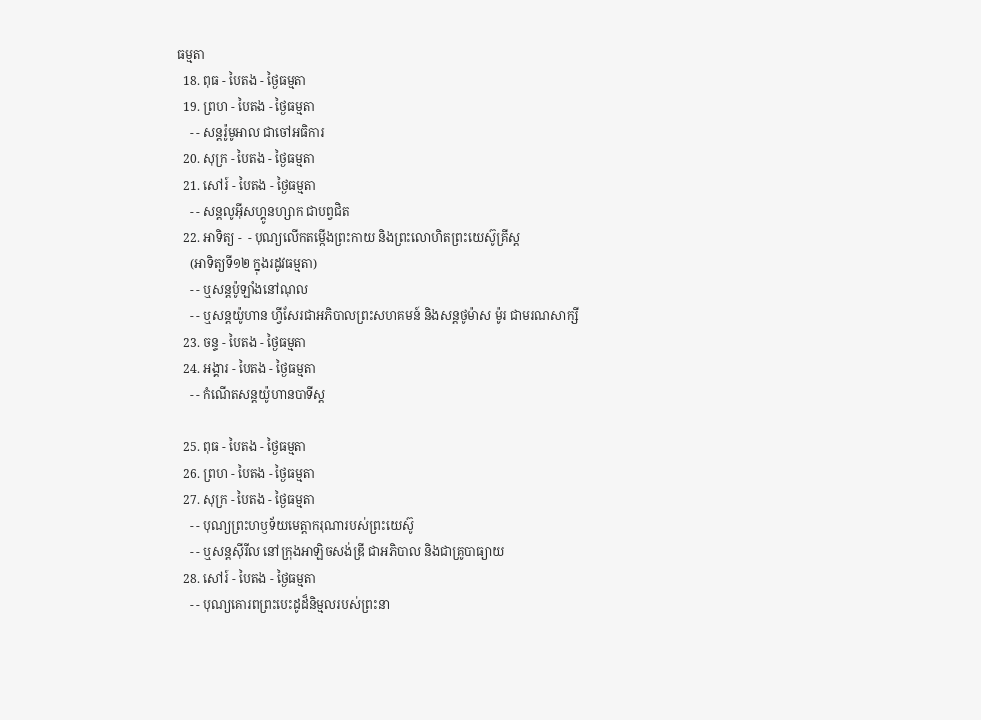ធម្មតា
  18. ពុធ - បៃតង - ថ្ងៃធម្មតា
  19. ព្រហ - បៃតង - ថ្ងៃធម្មតា
    - - សន្ដរ៉ូមូអាល ជាចៅអធិការ
  20. សុក្រ - បៃតង - ថ្ងៃធម្មតា
  21. សៅរ៍ - បៃតង - ថ្ងៃធម្មតា
    - - សន្ដលូអ៊ីសហ្គូនហ្សាក ជាបព្វជិត
  22. អាទិត្យ -  - បុណ្យលើកតម្កើងព្រះកាយ និងព្រះលោហិតព្រះយេស៊ូគ្រីស្ដ
    (អាទិត្យទី១២ ក្នុងរដូវធម្មតា)
    - - ឬសន្ដប៉ូឡាំងនៅណុល
    - - ឬសន្ដយ៉ូហាន ហ្វីសែរជាអភិបាលព្រះសហគមន៍ និងសន្ដថូម៉ាស ម៉ូរ ជាមរណសាក្សី
  23. ចន្ទ - បៃតង - ថ្ងៃធម្មតា
  24. អង្គារ - បៃតង - ថ្ងៃធម្មតា
    - - កំណើតសន្ដយ៉ូហានបាទីស្ដ

  25. ពុធ - បៃតង - ថ្ងៃធម្មតា
  26. ព្រហ - បៃតង - ថ្ងៃធម្មតា
  27. សុក្រ - បៃតង - ថ្ងៃធម្មតា
    - - បុណ្យព្រះហឫទ័យមេត្ដាករុណារបស់ព្រះយេស៊ូ
    - - ឬសន្ដស៊ីរីល នៅក្រុងអាឡិចសង់ឌ្រី ជាអភិបាល និងជាគ្រូបាធ្យាយ
  28. សៅរ៍ - បៃតង - ថ្ងៃធម្មតា
    - - បុណ្យគោរពព្រះបេះដូដ៏និម្មលរបស់ព្រះនា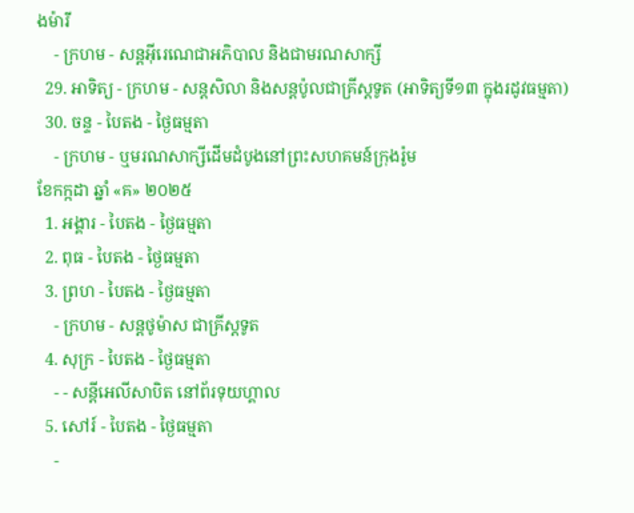ងម៉ារី
    - ក្រហម - សន្ដអ៊ីរេណេជាអភិបាល និងជាមរណសាក្សី
  29. អាទិត្យ - ក្រហម - សន្ដសិលា និងសន្ដប៉ូលជាគ្រីស្ដទូត (អាទិត្យទី១៣ ក្នុងរដូវធម្មតា)
  30. ចន្ទ - បៃតង - ថ្ងៃធម្មតា
    - ក្រហម - ឬមរណសាក្សីដើមដំបូងនៅព្រះសហគមន៍ក្រុងរ៉ូម
ខែកក្កដា ឆ្នាំ «គ» ២០២៥
  1. អង្គារ - បៃតង - ថ្ងៃធម្មតា
  2. ពុធ - បៃតង - ថ្ងៃធម្មតា
  3. ព្រហ - បៃតង - ថ្ងៃធម្មតា
    - ក្រហម - សន្ដថូម៉ាស ជាគ្រីស្ដទូត
  4. សុក្រ - បៃតង - ថ្ងៃធម្មតា
    - - សន្ដីអេលីសាបិត នៅព័រទុយហ្គាល
  5. សៅរ៍ - បៃតង - ថ្ងៃធម្មតា
    -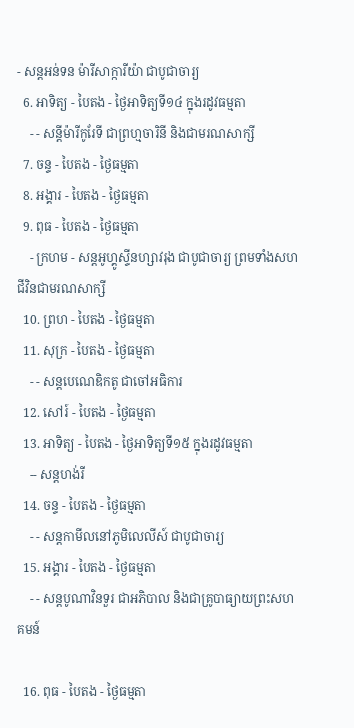- សន្ដអន់ទន ម៉ារីសាក្ការីយ៉ា ជាបូជាចារ្យ
  6. អាទិត្យ - បៃតង - ថ្ងៃអាទិត្យទី១៤ ក្នុងរដូវធម្មតា
    - - សន្ដីម៉ារីកូរែទី ជាព្រហ្មចារិនី និងជាមរណសាក្សី
  7. ចន្ទ - បៃតង - ថ្ងៃធម្មតា
  8. អង្គារ - បៃតង - ថ្ងៃធម្មតា
  9. ពុធ - បៃតង - ថ្ងៃធម្មតា
    - ក្រហម - សន្ដអូហ្គូស្ទីនហ្សាវរុង ជាបូជាចារ្យ ព្រមទាំងសហជីវិនជាមរណសាក្សី
  10. ព្រហ - បៃតង - ថ្ងៃធម្មតា
  11. សុក្រ - បៃតង - ថ្ងៃធម្មតា
    - - សន្ដបេណេឌិកតូ ជាចៅអធិការ
  12. សៅរ៍ - បៃតង - ថ្ងៃធម្មតា
  13. អាទិត្យ - បៃតង - ថ្ងៃអាទិត្យទី១៥ ក្នុងរដូវធម្មតា
    -- សន្ដហង់រី
  14. ចន្ទ - បៃតង - ថ្ងៃធម្មតា
    - - សន្ដកាមីលនៅភូមិលេលីស៍ ជាបូជាចារ្យ
  15. អង្គារ - បៃតង - ថ្ងៃធម្មតា
    - - សន្ដបូណាវិនទួរ ជាអភិបាល និងជាគ្រូបាធ្យាយព្រះសហគមន៍

  16. ពុធ - បៃតង - ថ្ងៃធម្មតា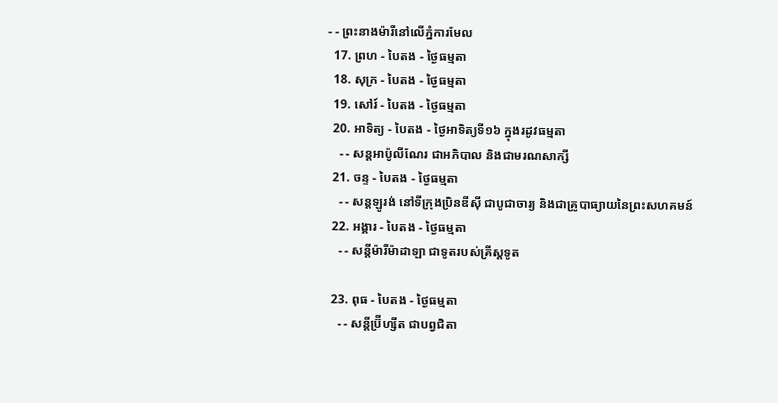- - ព្រះនាងម៉ារីនៅលើភ្នំការមែល
  17. ព្រហ - បៃតង - ថ្ងៃធម្មតា
  18. សុក្រ - បៃតង - ថ្ងៃធម្មតា
  19. សៅរ៍ - បៃតង - ថ្ងៃធម្មតា
  20. អាទិត្យ - បៃតង - ថ្ងៃអាទិត្យទី១៦ ក្នុងរដូវធម្មតា
    - - សន្ដអាប៉ូលីណែរ ជាអភិបាល និងជាមរណសាក្សី
  21. ចន្ទ - បៃតង - ថ្ងៃធម្មតា
    - - សន្ដឡូរង់ នៅទីក្រុងប្រិនឌីស៊ី ជាបូជាចារ្យ និងជាគ្រូបាធ្យាយនៃព្រះសហគមន៍
  22. អង្គារ - បៃតង - ថ្ងៃធម្មតា
    - - សន្ដីម៉ារីម៉ាដាឡា ជាទូតរបស់គ្រីស្ដទូត

  23. ពុធ - បៃតង - ថ្ងៃធម្មតា
    - - សន្ដីប្រ៊ីហ្សីត ជាបព្វជិតា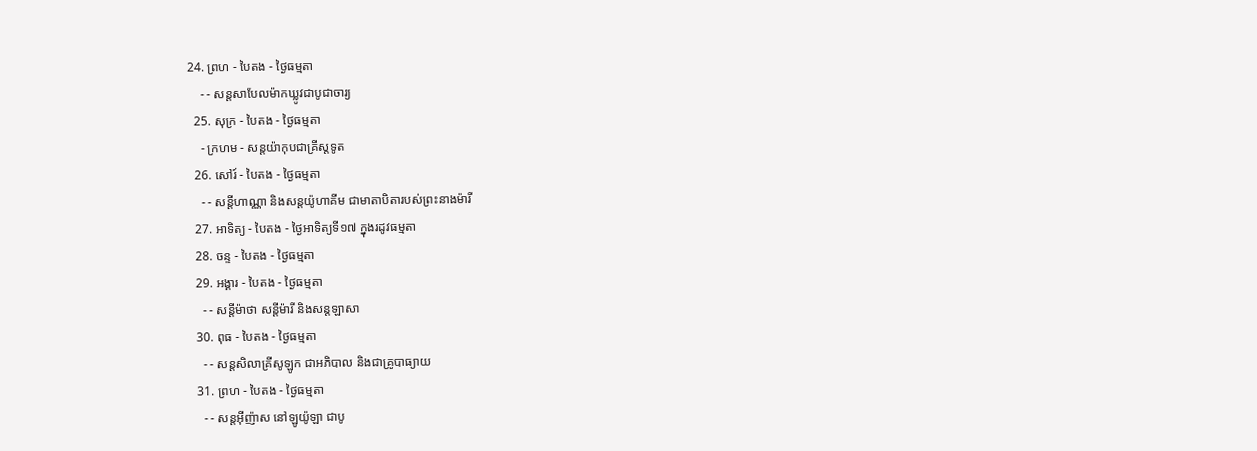24. ព្រហ - បៃតង - ថ្ងៃធម្មតា
    - - សន្ដសាបែលម៉ាកឃ្លូវជាបូជាចារ្យ
  25. សុក្រ - បៃតង - ថ្ងៃធម្មតា
    - ក្រហម - សន្ដយ៉ាកុបជាគ្រីស្ដទូត
  26. សៅរ៍ - បៃតង - ថ្ងៃធម្មតា
    - - សន្ដីហាណ្ណា និងសន្ដយ៉ូហាគីម ជាមាតាបិតារបស់ព្រះនាងម៉ារី
  27. អាទិត្យ - បៃតង - ថ្ងៃអាទិត្យទី១៧ ក្នុងរដូវធម្មតា
  28. ចន្ទ - បៃតង - ថ្ងៃធម្មតា
  29. អង្គារ - បៃតង - ថ្ងៃធម្មតា
    - - សន្ដីម៉ាថា សន្ដីម៉ារី និងសន្ដឡាសា
  30. ពុធ - បៃតង - ថ្ងៃធម្មតា
    - - សន្ដសិលាគ្រីសូឡូក ជាអភិបាល និងជាគ្រូបាធ្យាយ
  31. ព្រហ - បៃតង - ថ្ងៃធម្មតា
    - - សន្ដអ៊ីញ៉ាស នៅឡូយ៉ូឡា ជាបូ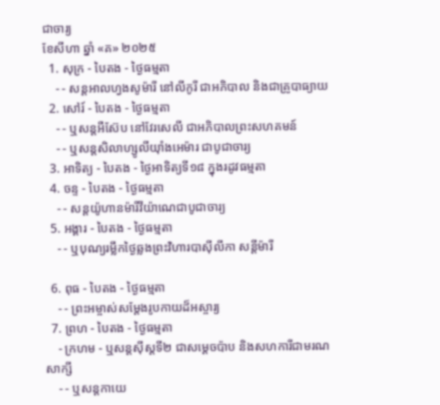ជាចារ្យ
ខែសីហា ឆ្នាំ «គ» ២០២៥
  1. សុក្រ - បៃតង - ថ្ងៃធម្មតា
    - - សន្ដអាលហ្វងសូម៉ារី នៅលីកូរី ជាអភិបាល និងជាគ្រូបាធ្យាយ
  2. សៅរ៍ - បៃតង - ថ្ងៃធម្មតា
    - - ឬសន្ដអឺស៊ែប នៅវែរសេលី ជាអភិបាលព្រះសហគមន៍
    - - ឬសន្ដសិលាហ្សូលីយ៉ាំងអេម៉ារ ជាបូជាចារ្យ
  3. អាទិត្យ - បៃតង - ថ្ងៃអាទិត្យទី១៨ ក្នុងរដូវធម្មតា
  4. ចន្ទ - បៃតង - ថ្ងៃធម្មតា
    - - សន្ដយ៉ូហានម៉ារីវីយ៉ាណេជាបូជាចារ្យ
  5. អង្គារ - បៃតង - ថ្ងៃធម្មតា
    - - ឬបុណ្យរម្លឹកថ្ងៃឆ្លងព្រះវិហារបាស៊ីលីកា សន្ដីម៉ារី

  6. ពុធ - បៃតង - ថ្ងៃធម្មតា
    - - ព្រះអម្ចាស់សម្ដែងរូបកាយដ៏អស្ចារ្យ
  7. ព្រហ - បៃតង - ថ្ងៃធម្មតា
    - ក្រហម - ឬសន្ដស៊ីស្ដទី២ ជាសម្ដេចប៉ាប និងសហការីជាមរណសាក្សី
    - - ឬសន្ដកាយេ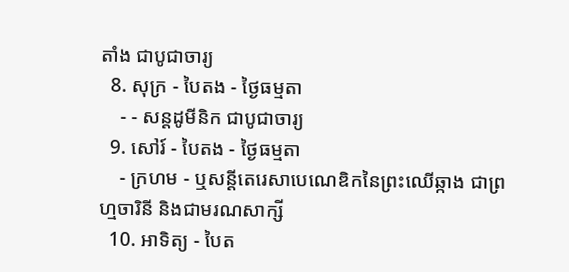តាំង ជាបូជាចារ្យ
  8. សុក្រ - បៃតង - ថ្ងៃធម្មតា
    - - សន្ដដូមីនិក ជាបូជាចារ្យ
  9. សៅរ៍ - បៃតង - ថ្ងៃធម្មតា
    - ក្រហម - ឬសន្ដីតេរេសាបេណេឌិកនៃព្រះឈើឆ្កាង ជាព្រហ្មចារិនី និងជាមរណសាក្សី
  10. អាទិត្យ - បៃត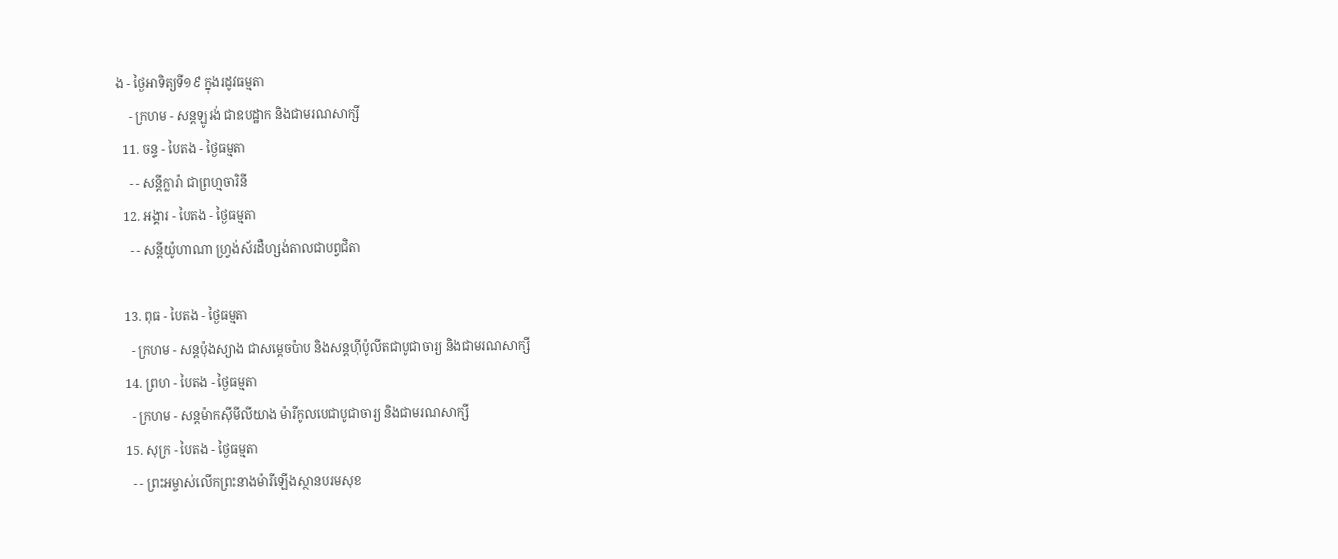ង - ថ្ងៃអាទិត្យទី១៩ ក្នុងរដូវធម្មតា
    - ក្រហម - សន្ដឡូរង់ ជាឧបដ្ឋាក និងជាមរណសាក្សី
  11. ចន្ទ - បៃតង - ថ្ងៃធម្មតា
    - - សន្ដីក្លារ៉ា ជាព្រហ្មចារិនី
  12. អង្គារ - បៃតង - ថ្ងៃធម្មតា
    - - សន្ដីយ៉ូហាណា ហ្វ្រង់ស័រដឺហ្សង់តាលជាបព្វជិតា

  13. ពុធ - បៃតង - ថ្ងៃធម្មតា
    - ក្រហម - សន្ដប៉ុងស្យាង ជាសម្ដេចប៉ាប និងសន្ដហ៊ីប៉ូលីតជាបូជាចារ្យ និងជាមរណសាក្សី
  14. ព្រហ - បៃតង - ថ្ងៃធម្មតា
    - ក្រហម - សន្ដម៉ាកស៊ីមីលីយាង ម៉ារីកូលបេជាបូជាចារ្យ និងជាមរណសាក្សី
  15. សុក្រ - បៃតង - ថ្ងៃធម្មតា
    - - ព្រះអម្ចាស់លើកព្រះនាងម៉ារីឡើងស្ថានបរមសុខ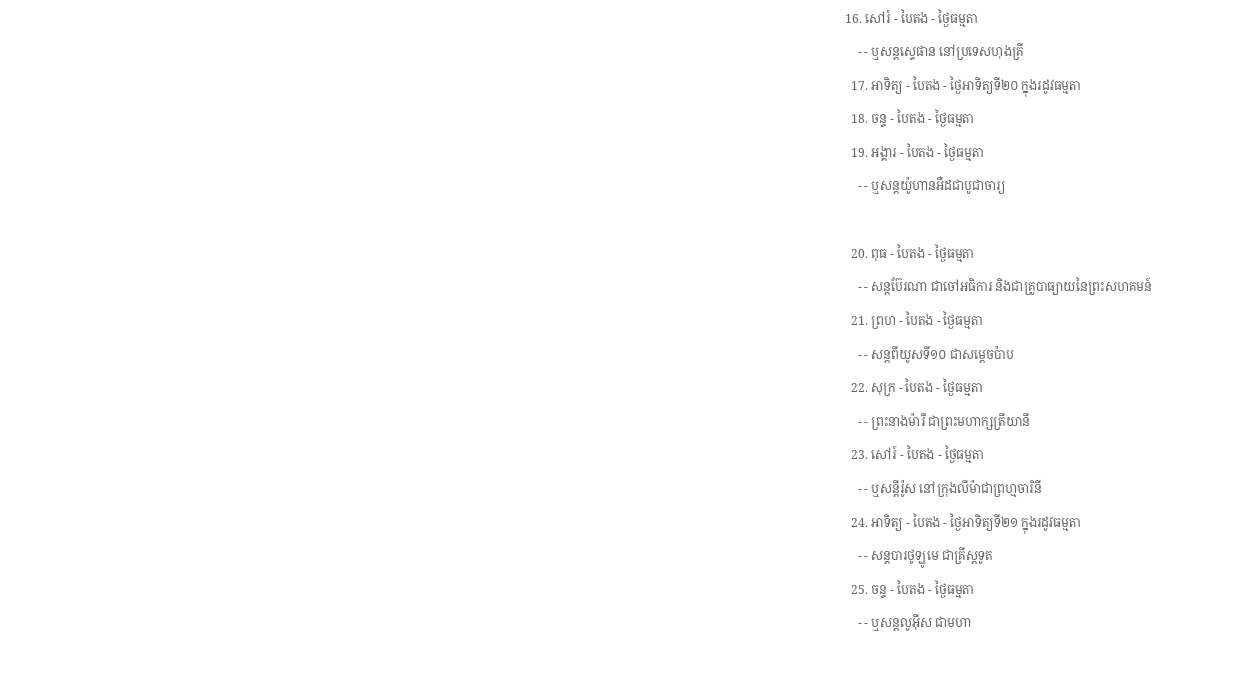16. សៅរ៍ - បៃតង - ថ្ងៃធម្មតា
    - - ឬសន្ដស្ទេផាន នៅប្រទេសហុងគ្រី
  17. អាទិត្យ - បៃតង - ថ្ងៃអាទិត្យទី២០ ក្នុងរដូវធម្មតា
  18. ចន្ទ - បៃតង - ថ្ងៃធម្មតា
  19. អង្គារ - បៃតង - ថ្ងៃធម្មតា
    - - ឬសន្ដយ៉ូហានអឺដជាបូជាចារ្យ

  20. ពុធ - បៃតង - ថ្ងៃធម្មតា
    - - សន្ដប៊ែរណា ជាចៅអធិការ និងជាគ្រូបាធ្យាយនៃព្រះសហគមន៍
  21. ព្រហ - បៃតង - ថ្ងៃធម្មតា
    - - សន្ដពីយូសទី១០ ជាសម្ដេចប៉ាប
  22. សុក្រ - បៃតង - ថ្ងៃធម្មតា
    - - ព្រះនាងម៉ារី ជាព្រះមហាក្សត្រីយានី
  23. សៅរ៍ - បៃតង - ថ្ងៃធម្មតា
    - - ឬសន្ដីរ៉ូស នៅក្រុងលីម៉ាជាព្រហ្មចារិនី
  24. អាទិត្យ - បៃតង - ថ្ងៃអាទិត្យទី២១ ក្នុងរដូវធម្មតា
    - - សន្ដបារថូឡូមេ ជាគ្រីស្ដទូត
  25. ចន្ទ - បៃតង - ថ្ងៃធម្មតា
    - - ឬសន្ដលូអ៊ីស ជាមហា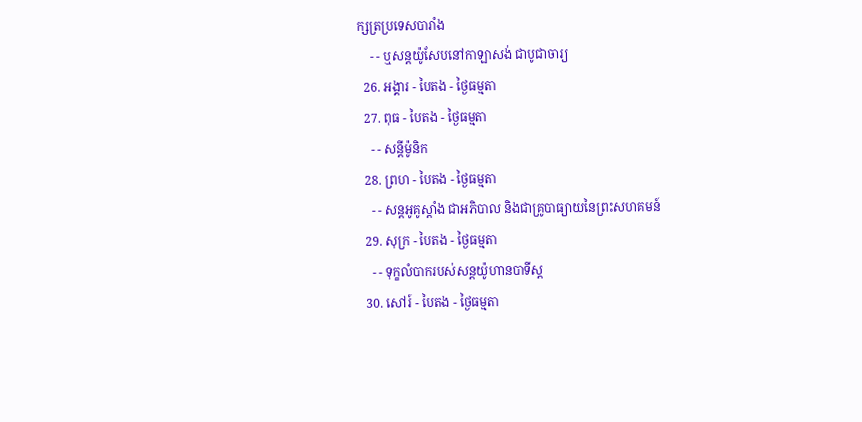ក្សត្រប្រទេសបារាំង
    - - ឬសន្ដយ៉ូសែបនៅកាឡាសង់ ជាបូជាចារ្យ
  26. អង្គារ - បៃតង - ថ្ងៃធម្មតា
  27. ពុធ - បៃតង - ថ្ងៃធម្មតា
    - - សន្ដីម៉ូនិក
  28. ព្រហ - បៃតង - ថ្ងៃធម្មតា
    - - សន្ដអូគូស្ដាំង ជាអភិបាល និងជាគ្រូបាធ្យាយនៃព្រះសហគមន៍
  29. សុក្រ - បៃតង - ថ្ងៃធម្មតា
    - - ទុក្ខលំបាករបស់សន្ដយ៉ូហានបាទីស្ដ
  30. សៅរ៍ - បៃតង - ថ្ងៃធម្មតា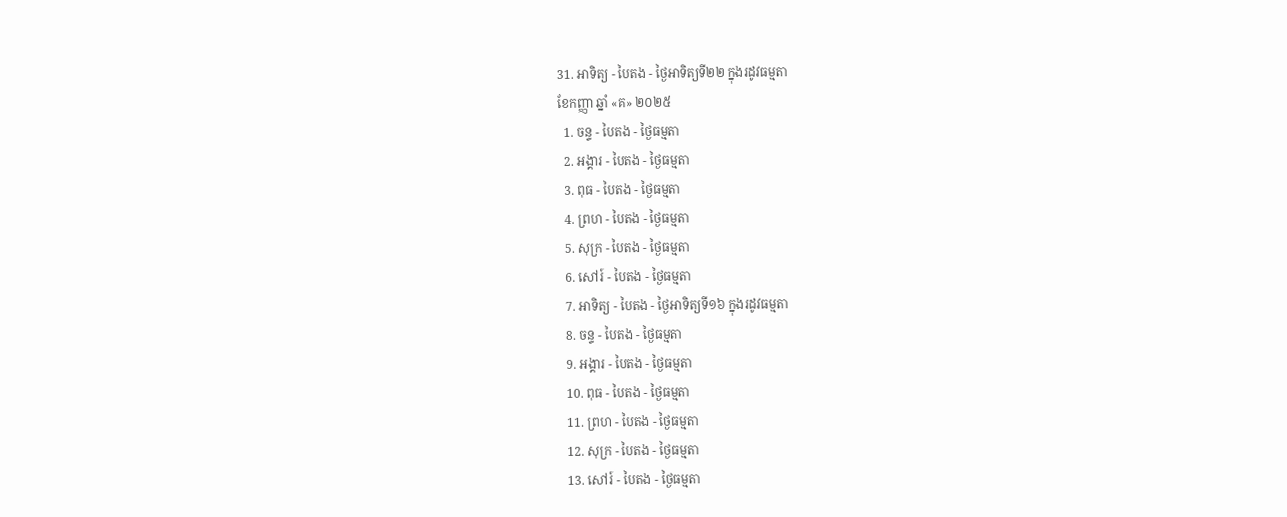31. អាទិត្យ - បៃតង - ថ្ងៃអាទិត្យទី២២ ក្នុងរដូវធម្មតា
ខែកញ្ញា ឆ្នាំ «គ» ២០២៥
  1. ចន្ទ - បៃតង - ថ្ងៃធម្មតា
  2. អង្គារ - បៃតង - ថ្ងៃធម្មតា
  3. ពុធ - បៃតង - ថ្ងៃធម្មតា
  4. ព្រហ - បៃតង - ថ្ងៃធម្មតា
  5. សុក្រ - បៃតង - ថ្ងៃធម្មតា
  6. សៅរ៍ - បៃតង - ថ្ងៃធម្មតា
  7. អាទិត្យ - បៃតង - ថ្ងៃអាទិត្យទី១៦ ក្នុងរដូវធម្មតា
  8. ចន្ទ - បៃតង - ថ្ងៃធម្មតា
  9. អង្គារ - បៃតង - ថ្ងៃធម្មតា
  10. ពុធ - បៃតង - ថ្ងៃធម្មតា
  11. ព្រហ - បៃតង - ថ្ងៃធម្មតា
  12. សុក្រ - បៃតង - ថ្ងៃធម្មតា
  13. សៅរ៍ - បៃតង - ថ្ងៃធម្មតា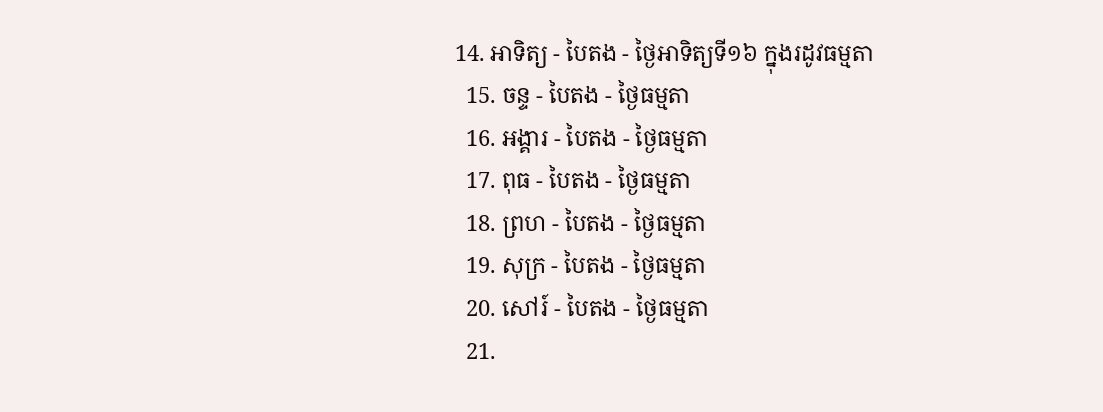14. អាទិត្យ - បៃតង - ថ្ងៃអាទិត្យទី១៦ ក្នុងរដូវធម្មតា
  15. ចន្ទ - បៃតង - ថ្ងៃធម្មតា
  16. អង្គារ - បៃតង - ថ្ងៃធម្មតា
  17. ពុធ - បៃតង - ថ្ងៃធម្មតា
  18. ព្រហ - បៃតង - ថ្ងៃធម្មតា
  19. សុក្រ - បៃតង - ថ្ងៃធម្មតា
  20. សៅរ៍ - បៃតង - ថ្ងៃធម្មតា
  21.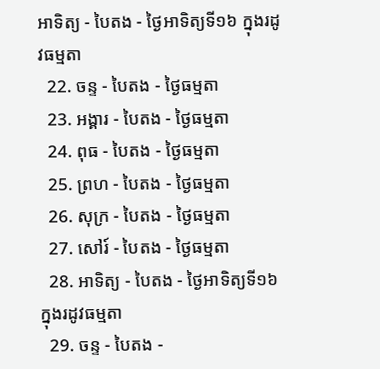អាទិត្យ - បៃតង - ថ្ងៃអាទិត្យទី១៦ ក្នុងរដូវធម្មតា
  22. ចន្ទ - បៃតង - ថ្ងៃធម្មតា
  23. អង្គារ - បៃតង - ថ្ងៃធម្មតា
  24. ពុធ - បៃតង - ថ្ងៃធម្មតា
  25. ព្រហ - បៃតង - ថ្ងៃធម្មតា
  26. សុក្រ - បៃតង - ថ្ងៃធម្មតា
  27. សៅរ៍ - បៃតង - ថ្ងៃធម្មតា
  28. អាទិត្យ - បៃតង - ថ្ងៃអាទិត្យទី១៦ ក្នុងរដូវធម្មតា
  29. ចន្ទ - បៃតង -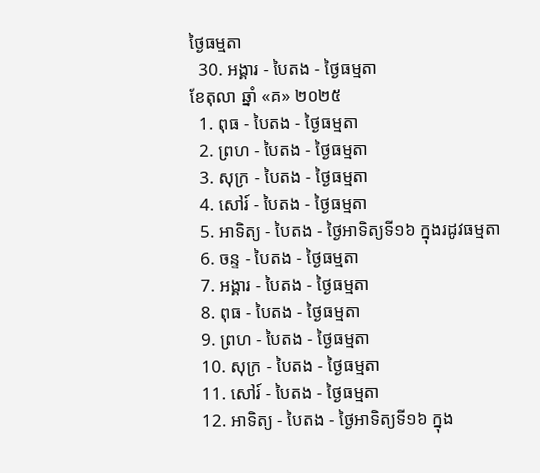ថ្ងៃធម្មតា
  30. អង្គារ - បៃតង - ថ្ងៃធម្មតា
ខែតុលា ឆ្នាំ «គ» ២០២៥
  1. ពុធ - បៃតង - ថ្ងៃធម្មតា
  2. ព្រហ - បៃតង - ថ្ងៃធម្មតា
  3. សុក្រ - បៃតង - ថ្ងៃធម្មតា
  4. សៅរ៍ - បៃតង - ថ្ងៃធម្មតា
  5. អាទិត្យ - បៃតង - ថ្ងៃអាទិត្យទី១៦ ក្នុងរដូវធម្មតា
  6. ចន្ទ - បៃតង - ថ្ងៃធម្មតា
  7. អង្គារ - បៃតង - ថ្ងៃធម្មតា
  8. ពុធ - បៃតង - ថ្ងៃធម្មតា
  9. ព្រហ - បៃតង - ថ្ងៃធម្មតា
  10. សុក្រ - បៃតង - ថ្ងៃធម្មតា
  11. សៅរ៍ - បៃតង - ថ្ងៃធម្មតា
  12. អាទិត្យ - បៃតង - ថ្ងៃអាទិត្យទី១៦ ក្នុង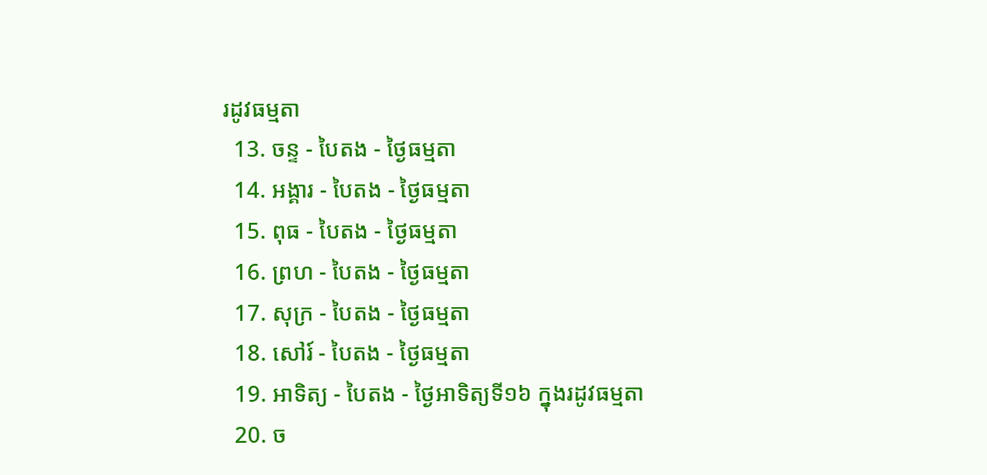រដូវធម្មតា
  13. ចន្ទ - បៃតង - ថ្ងៃធម្មតា
  14. អង្គារ - បៃតង - ថ្ងៃធម្មតា
  15. ពុធ - បៃតង - ថ្ងៃធម្មតា
  16. ព្រហ - បៃតង - ថ្ងៃធម្មតា
  17. សុក្រ - បៃតង - ថ្ងៃធម្មតា
  18. សៅរ៍ - បៃតង - ថ្ងៃធម្មតា
  19. អាទិត្យ - បៃតង - ថ្ងៃអាទិត្យទី១៦ ក្នុងរដូវធម្មតា
  20. ច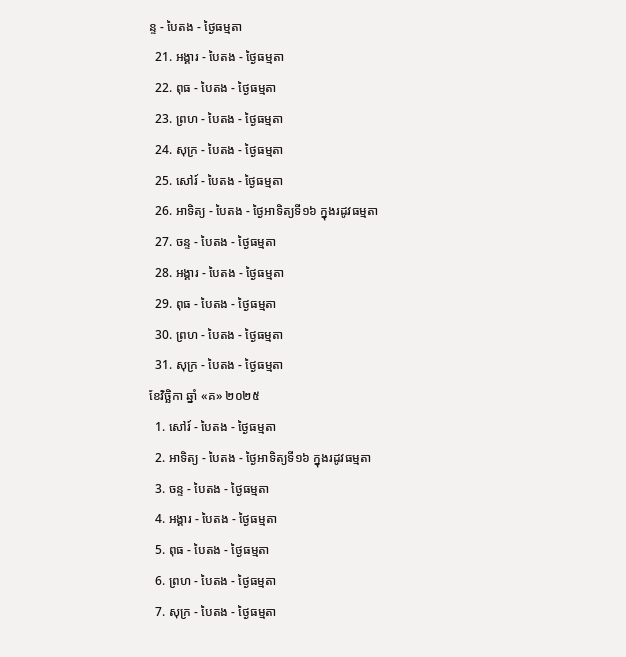ន្ទ - បៃតង - ថ្ងៃធម្មតា
  21. អង្គារ - បៃតង - ថ្ងៃធម្មតា
  22. ពុធ - បៃតង - ថ្ងៃធម្មតា
  23. ព្រហ - បៃតង - ថ្ងៃធម្មតា
  24. សុក្រ - បៃតង - ថ្ងៃធម្មតា
  25. សៅរ៍ - បៃតង - ថ្ងៃធម្មតា
  26. អាទិត្យ - បៃតង - ថ្ងៃអាទិត្យទី១៦ ក្នុងរដូវធម្មតា
  27. ចន្ទ - បៃតង - ថ្ងៃធម្មតា
  28. អង្គារ - បៃតង - ថ្ងៃធម្មតា
  29. ពុធ - បៃតង - ថ្ងៃធម្មតា
  30. ព្រហ - បៃតង - ថ្ងៃធម្មតា
  31. សុក្រ - បៃតង - ថ្ងៃធម្មតា
ខែវិច្ឆិកា ឆ្នាំ «គ» ២០២៥
  1. សៅរ៍ - បៃតង - ថ្ងៃធម្មតា
  2. អាទិត្យ - បៃតង - ថ្ងៃអាទិត្យទី១៦ ក្នុងរដូវធម្មតា
  3. ចន្ទ - បៃតង - ថ្ងៃធម្មតា
  4. អង្គារ - បៃតង - ថ្ងៃធម្មតា
  5. ពុធ - បៃតង - ថ្ងៃធម្មតា
  6. ព្រហ - បៃតង - ថ្ងៃធម្មតា
  7. សុក្រ - បៃតង - ថ្ងៃធម្មតា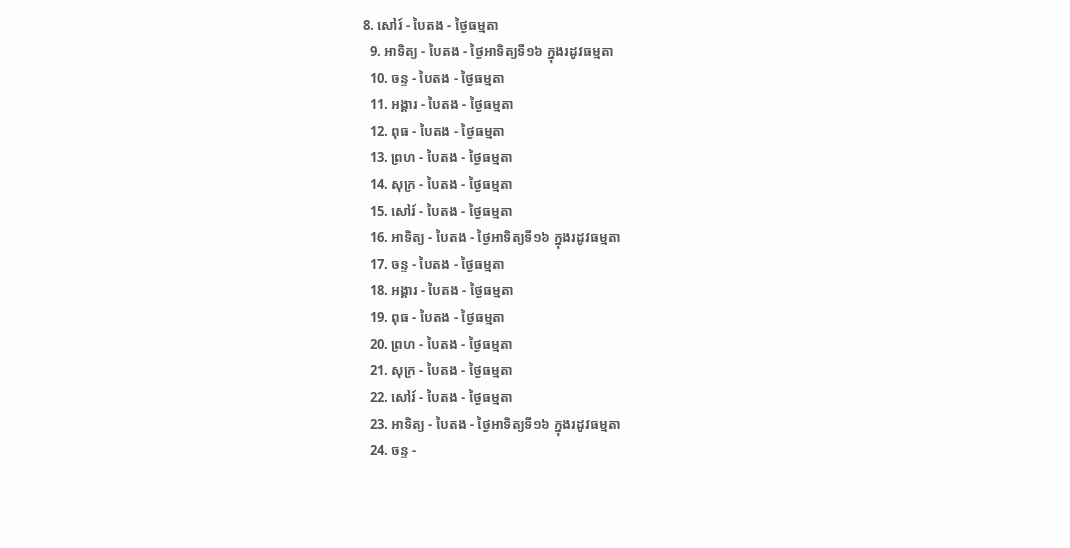8. សៅរ៍ - បៃតង - ថ្ងៃធម្មតា
  9. អាទិត្យ - បៃតង - ថ្ងៃអាទិត្យទី១៦ ក្នុងរដូវធម្មតា
  10. ចន្ទ - បៃតង - ថ្ងៃធម្មតា
  11. អង្គារ - បៃតង - ថ្ងៃធម្មតា
  12. ពុធ - បៃតង - ថ្ងៃធម្មតា
  13. ព្រហ - បៃតង - ថ្ងៃធម្មតា
  14. សុក្រ - បៃតង - ថ្ងៃធម្មតា
  15. សៅរ៍ - បៃតង - ថ្ងៃធម្មតា
  16. អាទិត្យ - បៃតង - ថ្ងៃអាទិត្យទី១៦ ក្នុងរដូវធម្មតា
  17. ចន្ទ - បៃតង - ថ្ងៃធម្មតា
  18. អង្គារ - បៃតង - ថ្ងៃធម្មតា
  19. ពុធ - បៃតង - ថ្ងៃធម្មតា
  20. ព្រហ - បៃតង - ថ្ងៃធម្មតា
  21. សុក្រ - បៃតង - ថ្ងៃធម្មតា
  22. សៅរ៍ - បៃតង - ថ្ងៃធម្មតា
  23. អាទិត្យ - បៃតង - ថ្ងៃអាទិត្យទី១៦ ក្នុងរដូវធម្មតា
  24. ចន្ទ -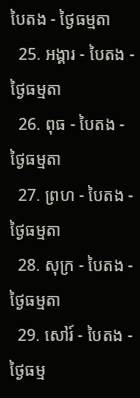បៃតង - ថ្ងៃធម្មតា
  25. អង្គារ - បៃតង - ថ្ងៃធម្មតា
  26. ពុធ - បៃតង - ថ្ងៃធម្មតា
  27. ព្រហ - បៃតង - ថ្ងៃធម្មតា
  28. សុក្រ - បៃតង - ថ្ងៃធម្មតា
  29. សៅរ៍ - បៃតង - ថ្ងៃធម្ម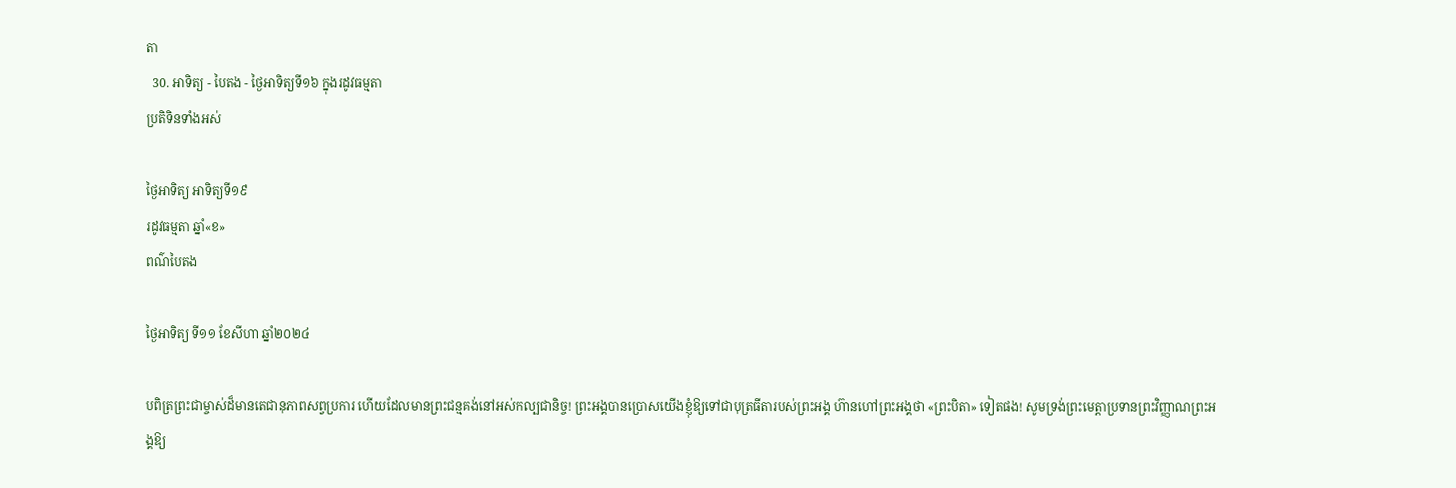តា
  30. អាទិត្យ - បៃតង - ថ្ងៃអាទិត្យទី១៦ ក្នុងរដូវធម្មតា
ប្រតិទិនទាំងអស់

ថ្ងៃអាទិត្យ អាទិត្យទី១៩
រដូវធម្មតា ឆ្នាំ«ខ»
ពណ៌បៃតង

ថ្ងៃអាទិត្យ ទី១១ ខែសីហា ឆ្នាំ២០២៤

បពិត្រព្រះជាម្ចាស់ដ៏មានតេជានុភាពសព្វប្រការ ហើយដែលមានព្រះជន្មគង់នៅអស់កល្បជានិច្ច! ព្រះអង្គបានប្រោសយើងខ្ញុំឱ្យទៅជាបុត្រធីតារបស់ព្រះអង្គ ហ៊ានហៅព្រះអង្គថា «ព្រះបិតា» ទៀតផង! សូមទ្រង់ព្រះមេត្តាប្រទានព្រះវិញ្ញាណព្រះអង្គឱ្យ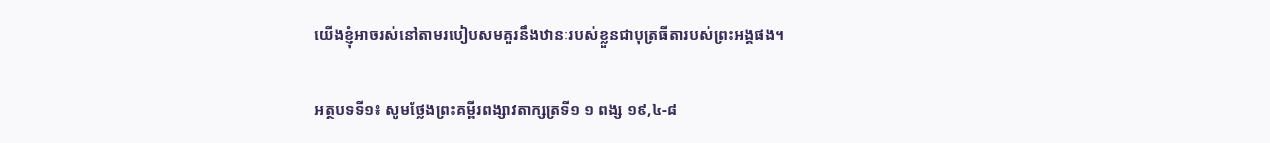យើងខ្ញុំអាចរស់នៅតាមរបៀបសមគួរនឹងឋានៈរបស់ខ្លួនជាបុត្រធីតារបស់ព្រះអង្គផង។

អត្ថបទទី១៖ សូមថ្លែងព្រះគម្ពីរពង្សាវតាក្សត្រទី១ ១ ពង្ស ១៩,៤-៨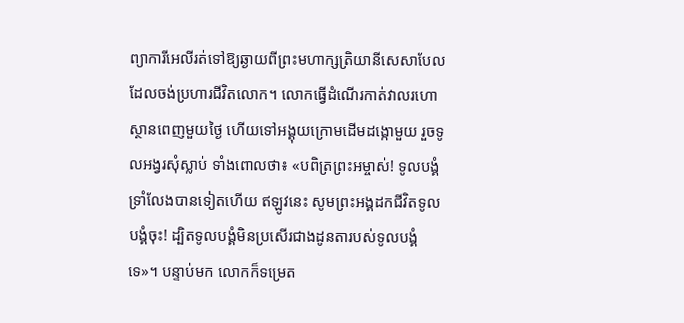ព្យាការីអេលីរត់ទៅឱ្យឆ្ងាយពីព្រះមហាក្សត្រិយានីសេសាបែល ដែលចង់ប្រហារជីវិតលោក។ លោកធ្វើដំណើរកាត់វាលរហោស្ថានពេញមួយថ្ងៃ ហើយទៅអង្គុយក្រោមដើមដង្កោមួយ រួចទូលអង្វរសុំស្លាប់ ទាំងពោលថា៖ «បពិត្រព្រះអម្ចាស់! ទូលបង្គំទ្រាំលែងបានទៀតហើយ ឥឡូវនេះ សូមព្រះអង្គដកជីវិតទូលបង្គំចុះ! ដ្បិតទូលបង្គំមិនប្រសើរជាងដូនតារបស់ទូលបង្គំទេ»។ បន្ទាប់មក លោកក៏ទម្រេត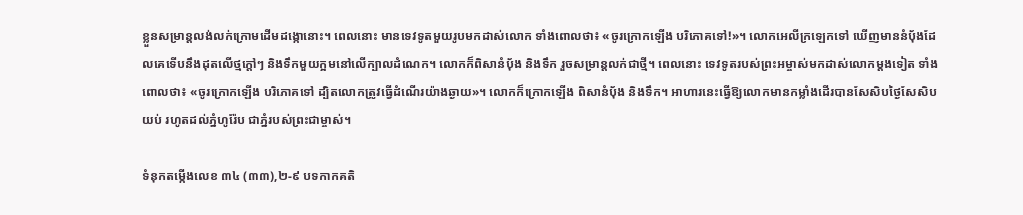ខ្លួនសម្រាន្តលង់លក់ក្រោមដើមដង្កោនោះ។ ពេលនោះ មានទេវទូតមួយរូបមកដាស់លោក ទាំងពោលថា៖ «ចូរក្រោកឡើង បរិភោគទៅ!»។ លោកអេលីក្រឡេកទៅ ឃើញមាននំប័ុងដែលគេទើបនឹងដុតលើថ្មក្តៅៗ និងទឹកមួយក្អមនៅលើក្បាលដំណេក។ លោកក៏ពិសានំប័ុង និងទឹក រួចសម្រាន្តលក់ជាថ្មី។ ពេលនោះ ទេវទូតរបស់ព្រះអម្ចាស់មកដាស់លោកម្តងទៀត ទាំងពោលថា៖ «ចូរក្រោកឡើង បរិភោគទៅ ដ្បិតលោកត្រូវធ្វើដំណើរយ៉ាងឆ្ងាយ»។ លោកក៏ក្រោកឡើង ពិសានំប័ុង និងទឹក។ អាហារនេះធ្វើឱ្យលោកមានកម្លាំងដើរបានសែសិបថ្ងៃសែសិបយប់ រហូតដល់ភ្នំហូរ៉ែប ជាភ្នំរបស់ព្រះជាម្ចាស់។

ទំនុកតម្កើងលេខ ៣៤ (៣៣),២-៩ បទកាកគតិ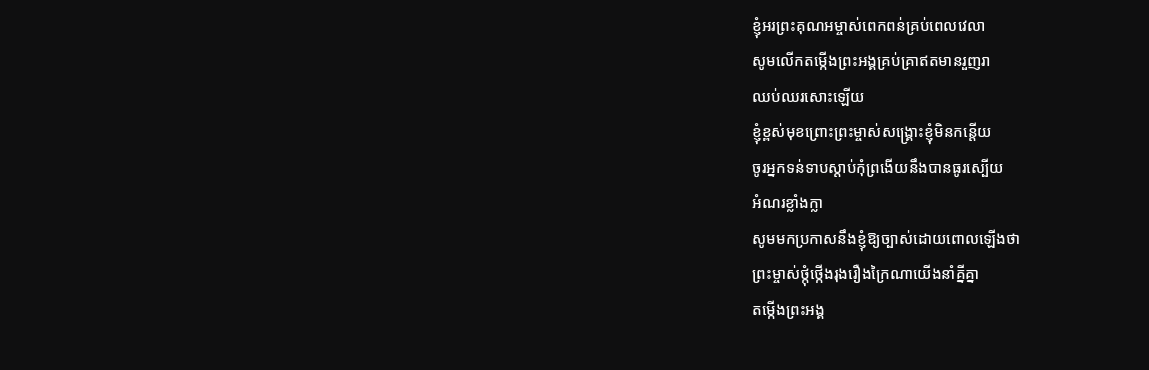ខ្ញុំអរព្រះគុណអម្ចាស់ពេកពន់គ្រប់ពេលវេលា
សូមលើកតម្កើងព្រះអង្គគ្រប់គ្រាឥតមានរួញរា
ឈប់ឈរសោះឡើយ
ខ្ញុំខ្ពស់មុខព្រោះព្រះម្ចាស់សង្គ្រោះខ្ញុំមិនកន្តើយ
ចូរអ្នកទន់ទាបស្តាប់កុំព្រងើយនឹងបានធូរស្បើយ
អំណរខ្លាំងក្លា
សូមមកប្រកាសនឹងខ្ញុំឱ្យច្បាស់ដោយពោលឡើងថា
ព្រះម្ចាស់ថ្កុំថ្កើងរុងរឿងក្រៃណាយើងនាំគ្នីគ្នា
តម្កើងព្រះអង្គ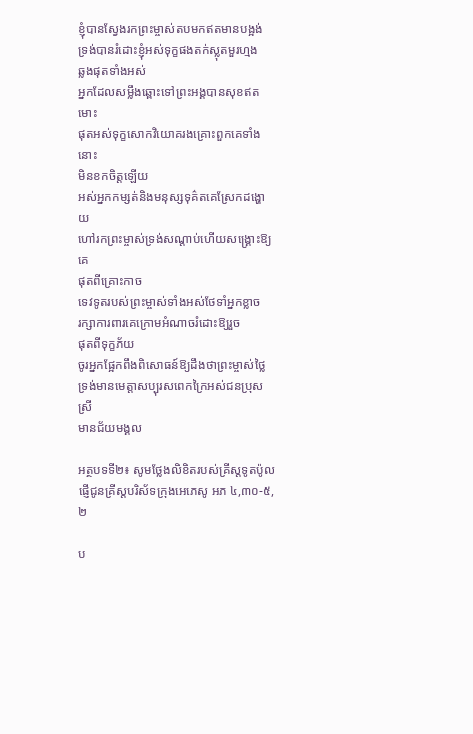ខ្ញុំបានស្វែងរកព្រះម្ចាស់តបមកឥតមានបង្អង់
ទ្រង់បានរំដោះខ្ញុំអស់ទុក្ខផងតក់ស្លុតមួរហ្មង
ឆ្លងផុតទាំងអស់
អ្នកដែលសម្លឹងឆ្ពោះទៅព្រះអង្គបានសុខឥតមោះ
ផុតអស់ទុក្ខសោកវិយោគរងគ្រោះពួកគេទាំងនោះ
មិនខកចិត្តឡើយ
អស់អ្នកកម្សត់និងមនុស្សទុគ៌តគេស្រែកដង្ហោយ
ហៅរកព្រះម្ចាស់ទ្រង់សណ្តាប់ហើយសង្គ្រោះឱ្យគេ
ផុតពីគ្រោះកាច
ទេវទូតរបស់ព្រះម្ចាស់ទាំងអស់ថែទាំអ្នកខ្លាច
រក្សាការពារគេក្រោមអំណាចរំដោះឱ្យរួច
ផុតពីទុក្ខភ័យ
ចូរអ្នកផ្អែកពឹងពិសោធន៍ឱ្យដឹងថាព្រះម្ចាស់ថ្លៃ
ទ្រង់មានមេត្តាសប្បុរសពេកក្រៃអស់ជនប្រុសស្រី
មានជ័យមង្គល

អត្ថបទទី២៖ សូមថ្លែងលិខិតរបស់គ្រីស្តទូតប៉ូលផ្ញើជូនគ្រីស្តបរិស័ទក្រុងអេភេសូ អភ ៤,៣០-៥,២

ប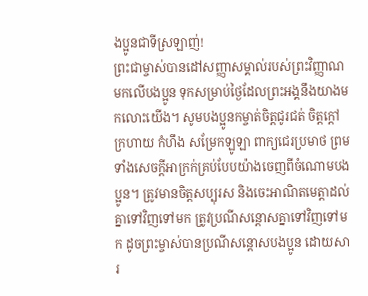ងប្អូនជាទីស្រឡាញ់!
ព្រះជាម្ចាស់បានដៅសញ្ញាសម្គាល់របស់ព្រះវិញ្ញាណមកលើបងប្អូន ទុកសម្រាប់ថ្ងៃដែលព្រះអង្គនឹងយាងមកលោះយើង។ សូមបងប្អូនកម្ចាត់ចិត្តជូរជត់ ចិត្តក្តៅក្រហាយ កំហឹង សម្រែកឡូឡា ពាក្យជេរប្រមាថ ព្រមទាំងសេចក្តីអាក្រក់គ្រប់បែបយ៉ាងចេញពីចំណោមបងប្អូន។ ត្រូវមានចិត្តសប្បុរស និងចេះអាណិតមេត្តាដល់គ្នាទៅវិញទៅមក ត្រូវប្រណីសន្តោសគ្នាទៅវិញទៅមក ដូចព្រះម្ចាស់បានប្រណីសន្តោសបងប្អូន ដោយសារ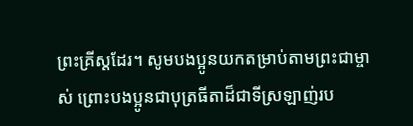ព្រះគ្រីស្តដែរ។ សូមបងប្អូនយកតម្រាប់តាមព្រះជាម្ចាស់ ព្រោះបងប្អូនជាបុត្រធីតាដ៏ជាទីស្រឡាញ់រប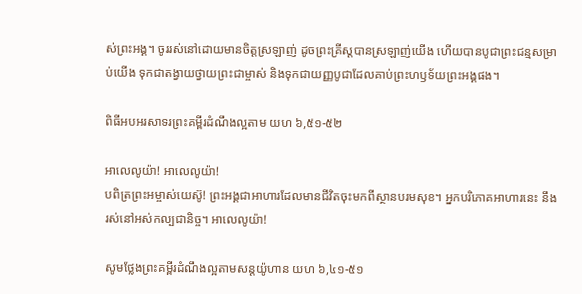ស់ព្រះអង្គ។ ចូររស់នៅដោយមានចិត្តស្រឡាញ់ ដូចព្រះគ្រីស្តបានស្រឡាញ់យើង ហើយបានបូជាព្រះជន្មសម្រាប់យើង ទុកជាតង្វាយថ្វាយព្រះជាម្ចាស់ និងទុកជាយញ្ញបូជាដែលគាប់ព្រះហឫទ័យព្រះអង្គផង។

ពិធីអបអរសាទរព្រះគម្ពីរដំណឹងល្អតាម យហ ៦,៥១-៥២

អាលេលូយ៉ា! អាលេលូយ៉ា!
បពិត្រព្រះអម្ចាស់យេស៊ូ! ព្រះអង្គជាអាហារដែលមានជីវិតចុះមកពីស្ថានបរមសុខ។ អ្នកបរិភោគអាហារនេះ នឹងរស់នៅអស់កល្បជានិច្ច។ អាលេលូយ៉ា!

សូមថ្លែងព្រះគម្ពីរដំណឹងល្អតាមសន្តយ៉ូហាន យហ ៦,៤១-៥១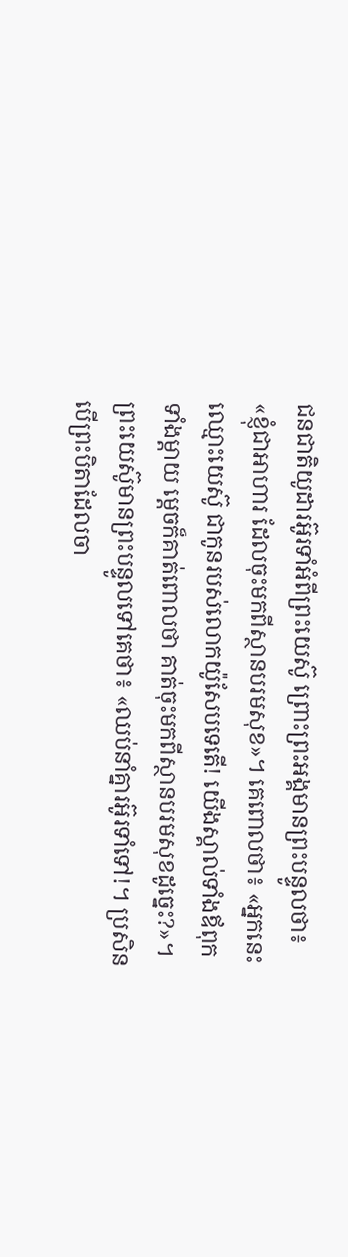ជនជាតិយូដារអ៊ូរទាំអំពីព្រះយេស៊ូ ព្រោះព្រះអង្គមានព្រះបន្ទូលថា៖ «ខ្ញុំជាអាហារ ដែលចុះមកពីស្ថានបរមសុខ»។ គេពោលថា៖ «អ្នកនេះឈ្មោះយេស៊ូ ជាកូនរបស់លោកយ៉ូសែបទេតើ! យើងស្គាល់ទាំងឪពុក ទាំងម្តាយ ម្តេចក៏គាត់ពោលថា គាត់ចុះមកពីស្ថានបរមសុខដូច្នេះ?»។ ព្រះយេស៊ូមានព្រះបន្ទូលទៅគេថា៖ «ឈប់នាំគ្នារអ៊ូរទាំទៅ!។ ប្រសិនបើព្រះបិតាដែលចា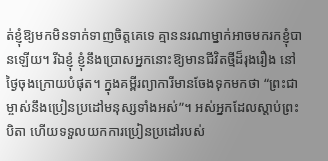ត់ខ្ញុំឱ្យមកមិនទាក់ទាញចិត្តគេទេ គ្មាននរណាម្នាក់អាចមករកខ្ញុំបានឡើយ។ រីឯខ្ញុំ ខ្ញុំនឹងប្រោសអ្នកនោះឱ្យមានជីវិតថ្មីដ៏រុងរឿង នៅថ្ងៃចុងក្រោយបំផុត។ ក្នុងគម្ពីរព្យាការីមានចែងទុកមកថា “ព្រះជាម្ចាស់នឹងប្រៀនប្រដៅមនុស្សទាំងអស់”។ អស់អ្នកដែលស្តាប់ព្រះបិតា ហើយទទួលយកការប្រៀនប្រដៅរបស់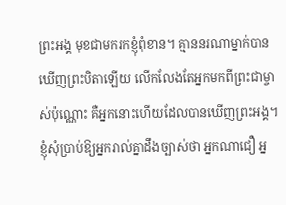ព្រះអង្គ មុខជាមករកខ្ញុំពុំខាន។ គ្មាននរណាម្នាក់បានឃើញព្រះបិតាឡើយ លើកលែងតែអ្នកមកពីព្រះជាម្ចាស់ប៉ុណ្ណោះ គឺអ្នកនោះហើយដែលបានឃើញព្រះអង្គ។ ខ្ញុំសុំប្រាប់ឱ្យអ្នករាល់គ្នាដឹងច្បាស់ថា អ្នកណាជឿ អ្ន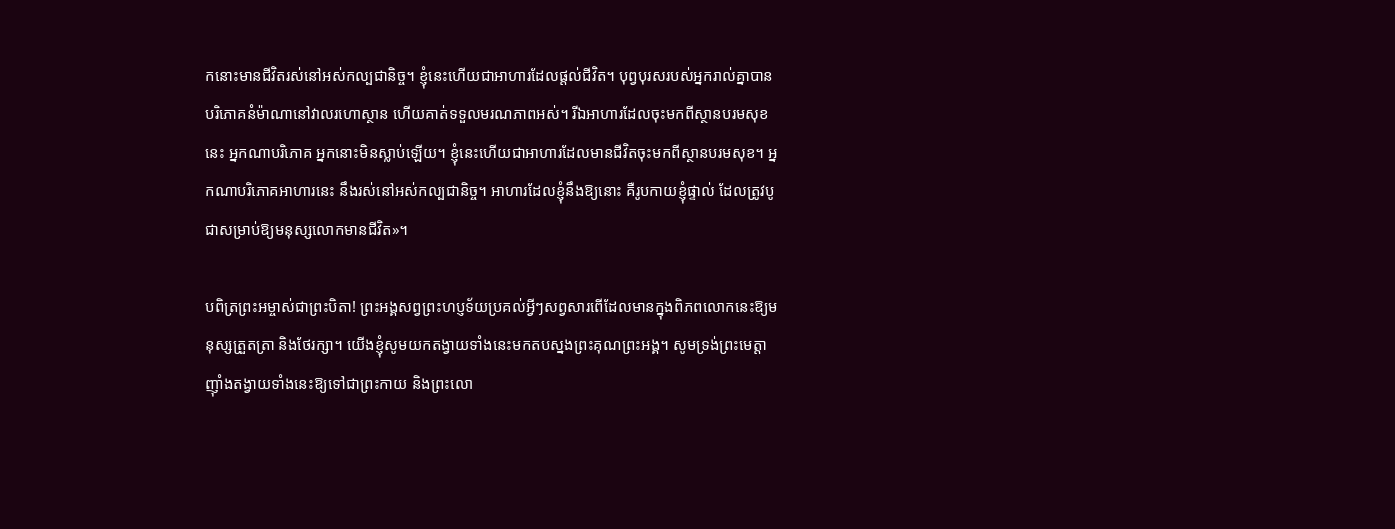កនោះមានជីវិតរស់នៅអស់កល្បជានិច្ច។ ខ្ញុំនេះហើយជាអាហារដែលផ្តល់ជីវិត។ បុព្វបុរសរបស់អ្នករាល់គ្នាបានបរិភោគនំម៉ាណានៅវាលរហោស្ថាន ហើយគាត់ទទួលមរណភាពអស់។ រីឯអាហារដែលចុះមកពីស្ថានបរមសុខនេះ អ្នកណាបរិភោគ អ្នកនោះមិនស្លាប់ឡើយ។ ខ្ញុំនេះហើយជាអាហារដែលមានជីវិតចុះមកពីស្ថានបរមសុខ។ អ្នកណាបរិភោគអាហារនេះ នឹងរស់នៅអស់កល្បជានិច្ច។ អាហារដែលខ្ញុំនឹងឱ្យនោះ គឺរូបកាយខ្ញុំផ្ទាល់ ដែលត្រូវបូជាសម្រាប់ឱ្យមនុស្សលោកមានជីវិត»។

បពិត្រព្រះអម្ចាស់ជាព្រះបិតា! ព្រះអង្គសព្វព្រះហប្ញទ័យប្រគល់អ្វីៗសព្វសារពើដែលមានក្នុងពិភពលោកនេះឱ្យមនុស្សត្រួតត្រា និងថែរក្សា។ យើងខ្ញុំសូមយកតង្វាយទាំងនេះមកតបស្នងព្រះគុណព្រះអង្គ។ សូមទ្រង់ព្រះមេត្តាញុាំងតង្វាយទាំងនេះឱ្យទៅជាព្រះកាយ និងព្រះលោ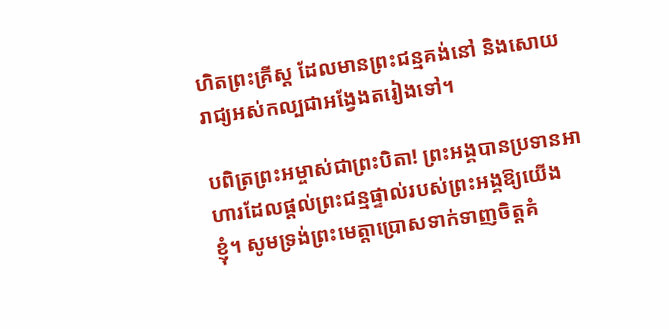ហិតព្រះគ្រីស្ត ដែលមានព្រះជន្មគង់នៅ និងសោយរាជ្យអស់កល្បជាអង្វែងតរៀងទៅ។

បពិត្រព្រះអម្ចាស់ជាព្រះបិតា! ព្រះអង្គបានប្រទានអាហារដែលផ្តល់ព្រះជន្មផ្ទាល់របស់ព្រះអង្គឱ្យយើងខ្ញុំ។ សូមទ្រង់ព្រះមេត្តាប្រោសទាក់ទាញចិត្តគំ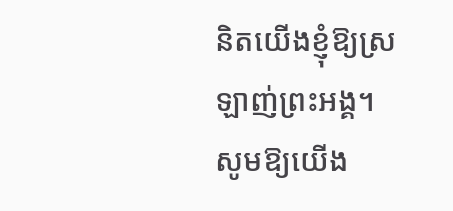និតយើងខ្ញុំឱ្យស្រឡាញ់ព្រះអង្គ។ សូមឱ្យយើង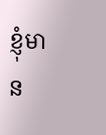ខ្ញុំមាន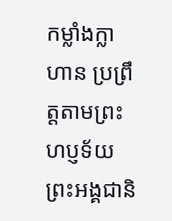កម្លាំងក្លាហាន ប្រព្រឹត្តតាមព្រះហប្ញទ័យព្រះអង្គជានិ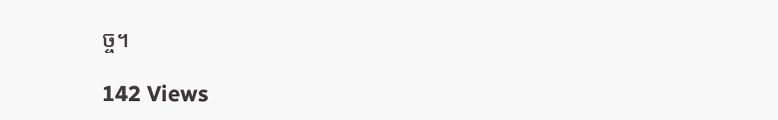ច្ច។

142 Views